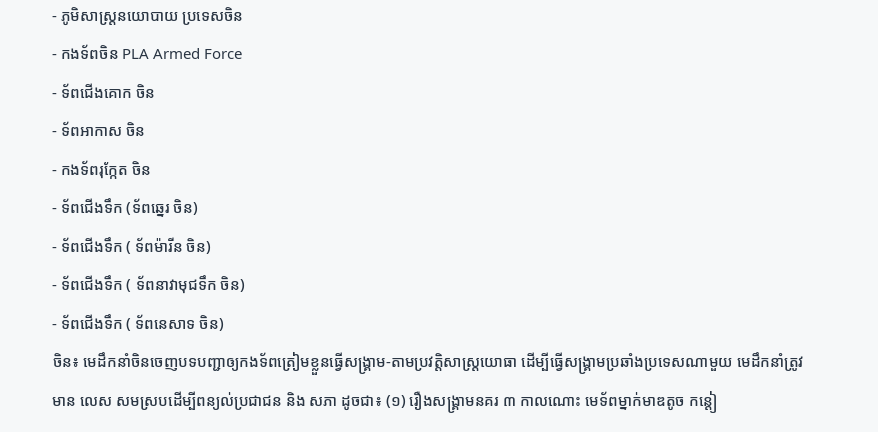- ភូមិសាស្រ្តនយោបាយ ប្រទេសចិន
- កងទ័ពចិន PLA Armed Force
- ទ័ពជើងគោក ចិន
- ទ័ពអាកាស ចិន
- កងទ័ពរុក្កែត ចិន
- ទ័ពជើងទឹក (ទ័ពឆ្នេរ ចិន)
- ទ័ពជើងទឹក ( ទ័ពម៉ារីន ចិន)
- ទ័ពជើងទឹក ( ទ័ពនាវាមុជទឹក ចិន)
- ទ័ពជើងទឹក ( ទ័ពនេសាទ ចិន)
ចិន៖ មេដឹកនាំចិនចេញបទបញ្ជាឲ្យកងទ័ពត្រៀមខ្លួនធ្វើសង្រ្គាម-តាមប្រវត្តិសាស្រ្តយោធា ដើម្បីធ្វើសង្រ្គាមប្រឆាំងប្រទេសណាមួយ មេដឹកនាំត្រូវ មាន លេស សមស្របដើម្បីពន្យល់ប្រជាជន និង សភា ដូចជា៖ (១) រឿងសង្រ្គាមនគរ ៣ កាលណោះ មេទ័ពម្នាក់មាឌតូច កន្តៀ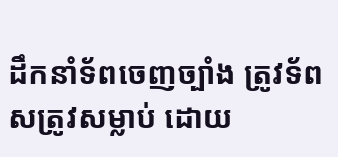ដឹកនាំទ័ពចេញច្បាំង ត្រូវទ័ពសត្រូវសម្លាប់ ដោយ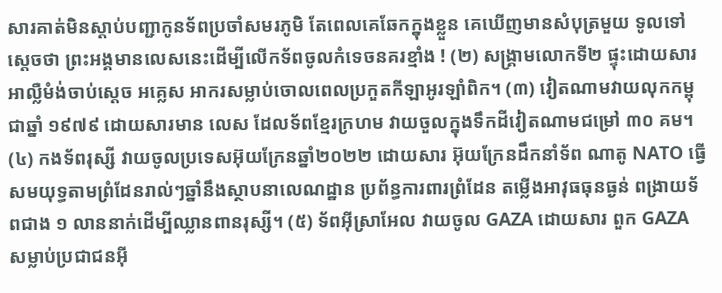សារគាត់មិនស្តាប់បញ្ជាកូនទ័ពប្រចាំសមរភូមិ តែពេលគេឆែកក្នុងខ្លួន គេឃើញមានសំបុត្រមួយ ទូលទៅស្តេចថា ព្រះអង្គមានលេសនេះដើម្បីលើកទ័ពចូលកំទេចនគរខ្មាំង ! (២) សង្រ្គាមលោកទី២ ផ្ទុះដោយសារ អាល្លឺមំង់ចាប់ស្តេច អគ្លេស អាករសម្លាប់ចោលពេលប្រកួតកីឡាអូរឡាំពិក។ (៣) វៀតណាមវាយលុកកម្ពុជាឆ្នាំ ១៩៧៩ ដោយសារមាន លេស ដែលទ័ពខ្មែរក្រហម វាយចួលក្នុងទឹកដីវៀតណាមជម្រៅ ៣០ គម។ (៤) កងទ័ពរុស្សី វាយចូលប្រទេសអ៊ុយក្រែនឆ្នាំ២០២២ ដោយសារ អ៊ុយក្រែនដឹកនាំទ័ព ណាតូ NATO ធ្វើសមយុទ្ធតាមព្រំដែនរាល់ៗឆ្នាំនឹងស្ថាបនាលេណដ្ឋាន ប្រព័ន្ធការពារព្រំដែន តម្លើងអាវុធធុនធ្ងន់ ពង្រាយទ័ពជាង ១ លាននាក់ដើម្បីឈ្លានពានរុស្សី។ (៥) ទ័ពអ៊ីស្រាអែល វាយចូល GAZA ដោយសារ ពួក GAZA សម្លាប់ប្រជាជនអ៊ី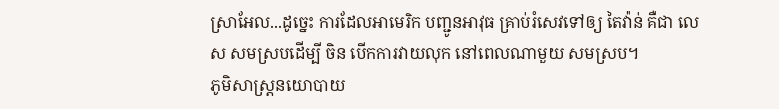ស្រាអែល...ដូច្នេះ ការដែលអាមេរិក បញ្ជូនអាវុធ គ្រាប់រំសេវទៅឲ្យ តៃវ៉ាន់ គឺជា លេស សមស្របដើម្បី ចិន បើកការវាយលុក នៅពេលណាមួយ សមស្រប។
ភូមិសាស្រ្តនយោបាយ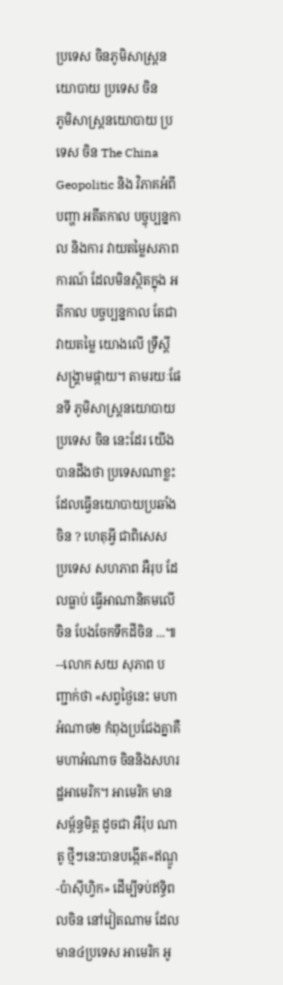ប្រទេស ចិនភូមិសាស្រ្តនយោបាយ ប្រទេស ចិន
ភូមិសាស្រ្តនយោបាយ ប្រទេស ចិន The China Geopolitic និង វិភាគអំពី បញ្ហា អតីតកាល បច្ចុប្បន្នកាល និងការ វាយតម្លៃសភាពការណ៍ ដែលមិនស្ថិតក្នុង អតីកាល បច្ចប្បន្នកាល តែជាវាយតម្លៃ យោងលើ ទ្រឹស្តី សង្រ្គាមផ្កាយ។ តាមរយៈផែនទី ភូមិសាស្រ្តនយោបាយ ប្រទេស ចិន នេះដែរ យើងបានដឹងថា ប្រទេសណាខ្លះដែលធ្វើនយោបាយប្រឆាំង ចិន ? ហេតុអ្វី ជាពិសេស ប្រទេស សហភាព អឺរុប ដែលធ្លាប់ ធ្វើអាណានិគមលើចិន បែងចែកទឹកដីចិន ...៕ --លោក សយ សុភាព បញ្ជាក់ថា «សព្វថ្ងៃនេះ មហាអំណាច២ កំពុងប្រជែងគ្នាគឺ មហាអំណាច ចិននិងសហរដ្ឋអាមេរិក។ អាមេរិក មានសម្ព័ន្ធមិត្ត ដូចជា អឺរ៉ុប ណាតូ ថ្មីៗនេះបានបង្កើត«ឥណ្ឌូ-ប៉ាសុីហ្វិក» ដើម្បីទប់ឥទ្ធិពលចិន នៅវៀតណាម ដែលមាន៤ប្រទេស អាមេរិក អូ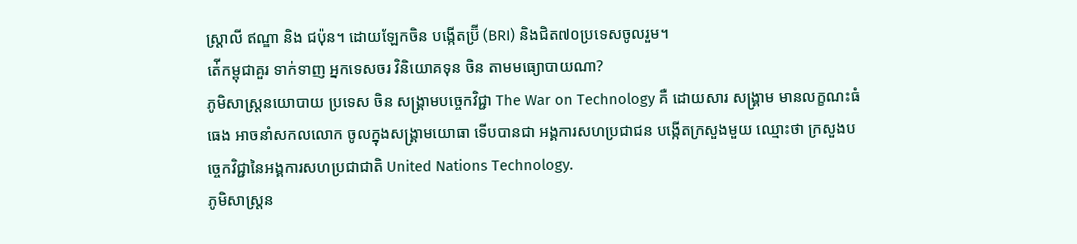ស្ត្រាលី ឥណ្ឌា និង ជប៉ុន។ ដោយឡែកចិន បង្កើតប្រ៊ី (BRI) និងជិត៧០ប្រទេសចូលរួម។
ត់ើកម្ពុជាគួរ ទាក់ទាញ អ្នកទេសចរ វិនិយោគទុន ចិន តាមមធ្យោបាយណា?
ភូមិសាស្រ្តនយោបាយ ប្រទេស ចិន សង្រ្គាមបច្ចេកវិជ្ជា The War on Technology គឺ ដោយសារ សង្រ្គាម មានលក្ខណះធំធេង អាចនាំសកលលោក ចូលក្នុងសង្រ្គាមយោធា ទើបបានជា អង្គការសហប្រជាជន បង្កើតក្រសួងមួយ ឈ្មោះថា ក្រសួងបច្ចេកវិជ្ជានៃអង្គការសហប្រជាជាតិ United Nations Technology.
ភូមិសាស្រ្តន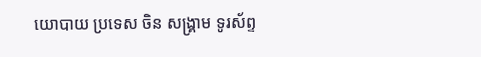យោបាយ ប្រទេស ចិន សង្រ្គាម ទូរស័ព្ទ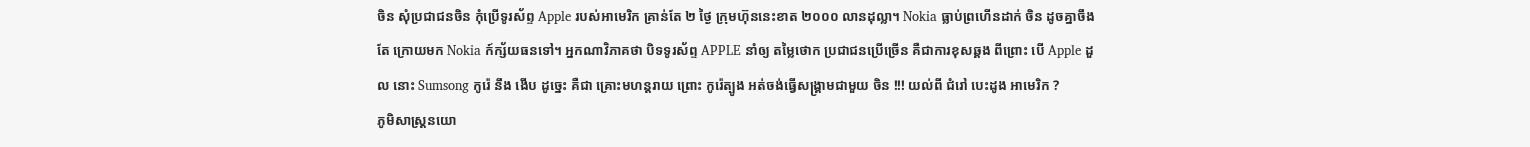ចិន សុំប្រជាជនចិន កុំប្រើទូរស័ព្ទ Apple របស់អាមេរិក គ្រាន់តែ ២ ថ្ងៃ ក្រុមហ៊ុននេះខាត ២០០០ លានដុល្លា។ Nokia ធ្លាប់ព្រហើនដាក់ ចិន ដូចគ្នាចឹងតែ ក្រោយមក Nokia ក៍ក្ស័យធនទៅ។ អ្នកណាវិភាគថា បិទទូរស័ព្ទ APPLE នាំឲ្យ តម្លៃថោក ប្រជាជនប្រើច្រើន គឺជាការខុសឆ្គង ពីព្រោះ បើ Apple ដួល នោះ Sumsong កូរ៉េ នឹង ងើប ដូច្នេះ គឺជា គ្រោះមហន្តរាយ ព្រោះ កូរ៉េត្បូង អត់ចង់ធ្វើសង្រ្គាមជាមួយ ចិន !!! យល់ពី ជំរៅ បេះដូង អាមេរិក ?
ភូមិសាស្រ្តនយោ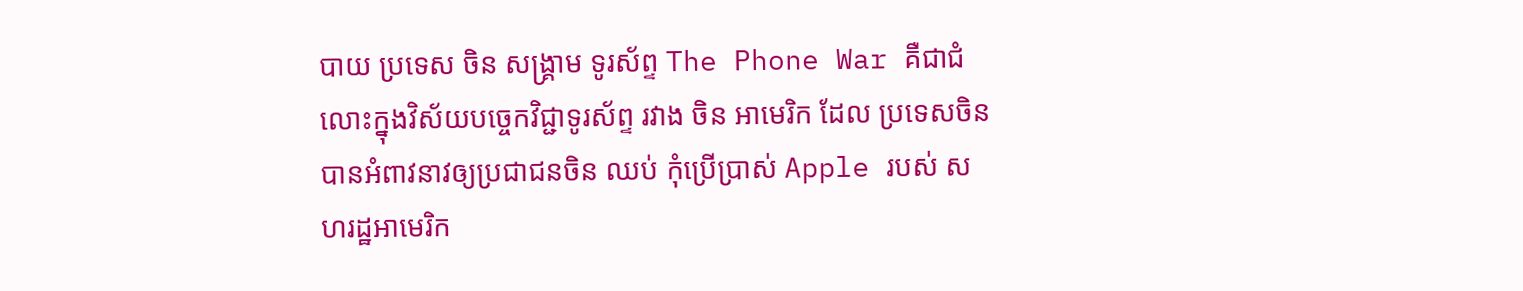បាយ ប្រទេស ចិន សង្រ្គាម ទូរស័ព្ទ The Phone War គឺជាជំលោះក្នុងវិស័យបច្ចេកវិជ្ជាទូរស័ព្ទ រវាង ចិន អាមេរិក ដែល ប្រទេសចិន បានអំពាវនាវឲ្យប្រជាជនចិន ឈប់ កុំប្រើប្រាស់ Apple របស់ សហរដ្ឋអាមេរិក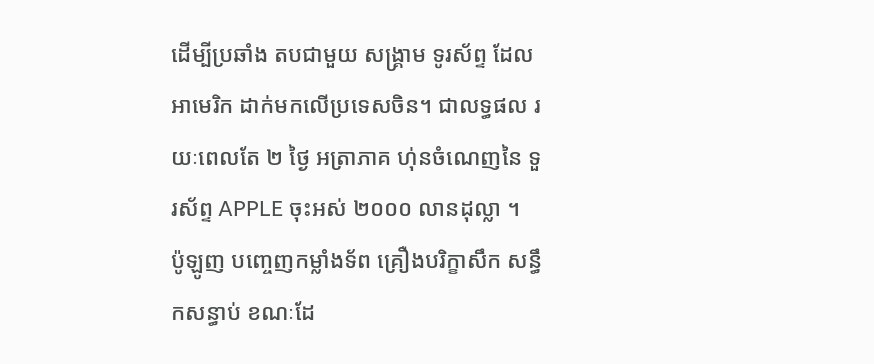ដើម្បីប្រឆាំង តបជាមួយ សង្រ្គាម ទូរស័ព្ទ ដែលអាមេរិក ដាក់មកលើប្រទេសចិន។ ជាលទ្ធផល រយៈពេលតែ ២ ថ្ងៃ អត្រាភាគ ហ់ុនចំណេញនៃ ទួរស័ព្ទ APPLE ចុះអស់ ២០០០ លានដុល្លា ។
ប៉ូឡូញ បញ្ចេញកម្លាំងទ័ព គ្រឿងបរិក្ខាសឹក សន្ធឹកសន្ធាប់ ខណៈដែ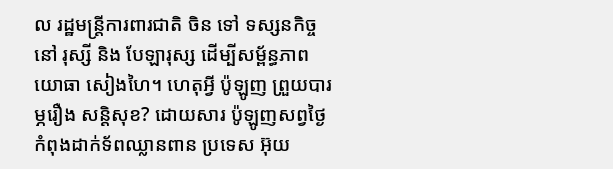ល រដ្ឋមន្រ្តីការពារជាតិ ចិន ទៅ ទស្សនកិច្ចនៅ រុស្សី និង បែឡារុស្ស ដើម្បីសម្ព័ន្ធភាព យោធា សៀងហៃ។ ហេតុអ្វី ប៉ូឡូញ ព្រួយបារម្ភរឿង សន្តិសុខ? ដោយសារ ប៉ូឡូញសព្វថ្ងៃ កំពុងដាក់ទ័ពឈ្លានពាន ប្រទេស អ៊ុយ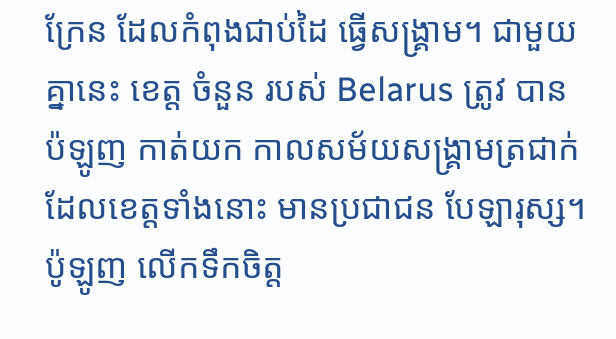ក្រែន ដែលកំពុងជាប់ដៃ ធ្វើសង្រ្គាម។ ជាមួយគ្នានេះ ខេត្ត ចំនួន របស់ Belarus ត្រូវ បាន ប៉ឡូញ កាត់យក កាលសម័យសង្រ្គាមត្រជាក់ ដែលខេត្តទាំងនោះ មានប្រជាជន បែឡារុស្ស។ ប៉ូឡូញ លើកទឹកចិត្ត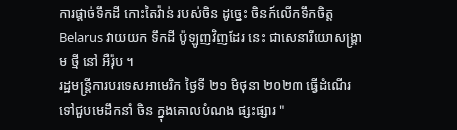ការផ្តាច់ទឹកដី កោះតៃវ៉ាន់ របស់ចិន ដូច្នេះ ចិនក៍លើកទឹកចិត្ត Belarus វាយយក ទឹកដី ប៉ូឡូញវិញដែរ នេះ ជាសេនារីយោសង្រ្គាម ថ្មី នៅ អឺរ៉ុប ។
រដ្ឋមន្រ្តីការបរទេសអាមេរិក ថ្ងៃទី ២១ មិថុនា ២០២៣ ធ្វើដំណើរទៅជួបមេដឹកនាំ ចិន ក្នុងគោលបំណង ផ្សះផ្សារ "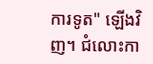ការទូត" ឡើងវិញ។ ជំលោះកា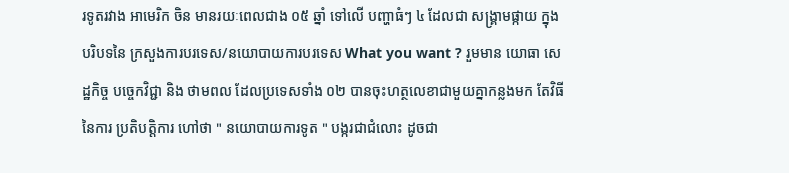រទូតរវាង អាមេរិក ចិន មានរយៈពេលជាង ០៥ ឆ្នាំ ទៅលើ បញ្ហាធំៗ ៤ ដែលជា សង្រ្គាមផ្កាយ ក្នុងបរិបទនៃ ក្រសួងការបរទេស/នយោបាយការបរទេស What you want ? រួមមាន យោធា សេដ្ឋកិច្ច បច្ចេកវិជ្ជា និង ថាមពល ដែលប្រទេសទាំង ០២ បានចុះហត្ថលេខាជាមួយគ្នាកន្លងមក តែវិធីនៃការ ប្រតិបត្តិការ ហៅថា " នយោបាយការទូត " បង្ករជាជំលោះ ដូចជា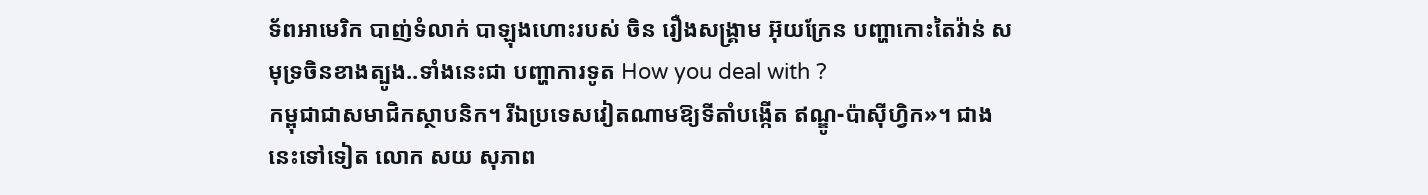ទ័ពអាមេរិក បាញ់ទំលាក់ បាឡុងហោះរបស់ ចិន រឿងសង្រ្គាម អ៊ុយក្រែន បញ្ហាកោះតៃវ៉ាន់ សមុទ្រចិនខាងត្បូង..ទាំងនេះជា បញ្ហាការទូត How you deal with ?
កម្ពុជាជាសមាជិកស្ថាបនិក។ រីឯប្រទេសវៀតណាមឱ្យទីតាំបង្កើត ឥណ្ឌូ-ប៉ាសុីហ្វិក»។ ជាងនេះទៅទៀត លោក សយ សុភាព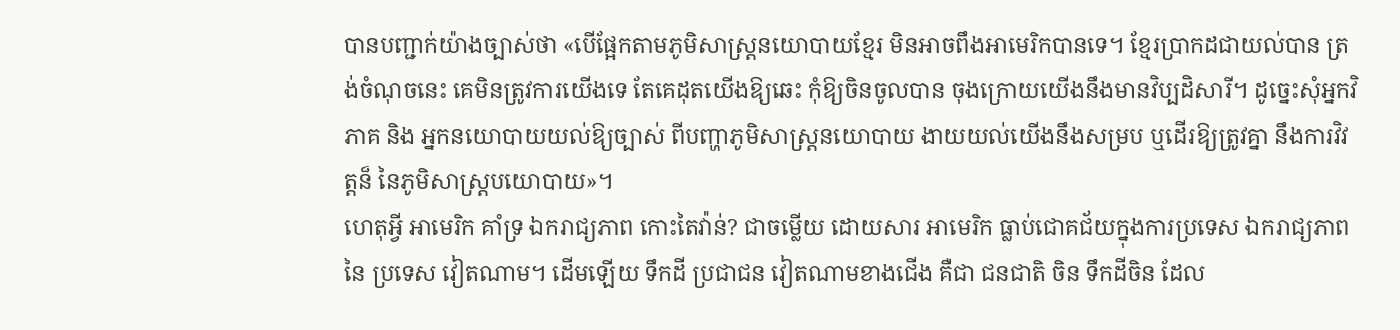បានបញ្ជាក់យ៉ាងច្បាស់ថា «បើផ្អែកតាមភូមិសាស្ត្រនយោបាយខ្មែរ មិនអាចពឹងអាមេរិកបានទេ។ ខ្មែរប្រាកដជាយល់បាន ត្រង់ចំណុចនេះ គេមិនត្រូវការយើងទេ តែគេដុតយើងឱ្យឆេះ កុំឱ្យចិនចូលបាន ចុងក្រោយយើងនឹងមានវិប្បដិសារី។ ដូច្នេះសុំអ្នកវិភាគ និង អ្នកនយោបាយយល់ឱ្យច្បាស់ ពីបញ្ហាភូមិសាស្រ្តនយោបាយ ងាយយល់យើងនឹងសម្រប ឬដើរឱ្យត្រូវគ្នា នឹងការវិវត្តន៏ នៃភូមិសាស្ត្របយោបាយ»។
ហេតុអ្វី អាមេរិក គាំទ្រ ឯករាជ្យភាព កោះតៃវ៉ាន់? ជាចម្លើយ ដោយសារ អាមេរិក ធ្លាប់ជោគជ័យក្នុងការប្រទេស ឯករាជ្យភាព នៃ ប្រទេស វៀតណាម។ ដើមឡើយ ទឹកដី ប្រជាជន វៀតណាមខាងជើង គឺជា ជនជាតិ ចិន ទឹកដីចិន ដែល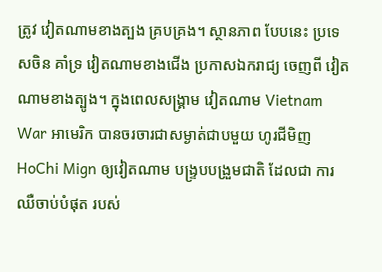ត្រូវ វៀតណាមខាងត្បង គ្របគ្រង។ ស្ថានភាព បែបនេះ ប្រទេសចិន គាំទ្រ វៀតណាមខាងជើង ប្រកាសឯករាជ្យ ចេញពី វៀតណាមខាងត្បូង។ ក្នុងពេលសង្រ្គាម វៀតណាម Vietnam War អាមេរិក បានចរចារជាសម្ងាត់ជាបមួយ ហូរជីមិញ HoChi Mign ឲ្យវៀតណាម បង្រ្ទបបង្រួមជាតិ ដែលជា ការឈឺចាប់បំផុត របស់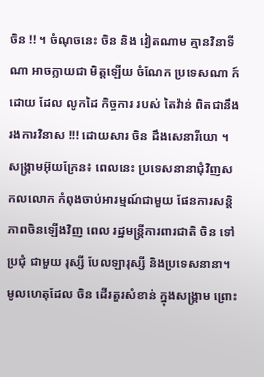ចិន !! ។ ចំណុចនេះ ចិន និង វៀតណាម គ្មានវិនាទីណា អាចក្លាយជា មិត្តឡើយ ចំណែក ប្រទេសណា ក៍ដោយ ដែល លូកដៃ កិច្ចការ របស់ តៃវ៉ាន់ ពិតជានឹងរងការវិនាស !!! ដោយសារ ចិន ដឹងសេនារីយោ ។
សង្រ្គាមអ៊ុយក្រែន៖ ពេលនេះ ប្រទេសនានាជុំវិញសកលលោក កំពុងចាប់អារម្មណ៍ជាមួយ ផែនការសន្តិភាពចិនឡើងវិញ ពេល រដ្ឋមន្រ្តីការពារជាតិ ចិន ទៅ ប្រជុំ ជាមួយ រុស្សី បែលឡារុស្សី និងប្រទេសនានា។ មូលហេតុដែល ចិន ដើរតួរសំខាន់ ក្នុងសង្រ្គាម ព្រោះ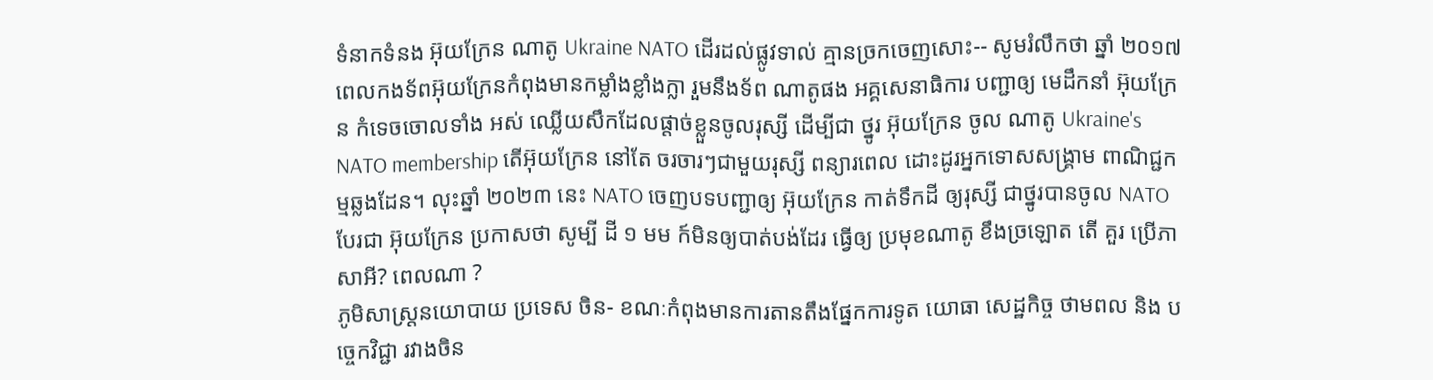ទំនាកទំនង អ៊ុយក្រែន ណាតូ Ukraine NATO ដើរដល់ផ្លូវទាល់ គ្មានច្រកចេញសោះ-- សូមរំលឹកថា ឆ្នាំ ២០១៧ ពេលកងទ័ពអ៊ុយក្រែនកំពុងមានកម្លាំងខ្លាំងក្លា រួមនឹងទ័ព ណាតូផង អគ្គសេនាធិការ បញ្ជាឲ្យ មេដឹកនាំ អ៊ុយក្រែន កំទេចចោលទាំង អស់ ឈ្លើយសឹកដែលផ្តាច់ខ្លួនចូលរុស្សី ដើម្បីជា ថ្នូរ អ៊ុយក្រែន ចូល ណាតូ Ukraine's NATO membership តើអ៊ុយក្រែន នៅតែ ចរចារៗជាមួយរុស្សី ពន្យារពេល ដោះដូរអ្នកទោសសង្រ្គាម ពាណិជ្ជកម្មឆ្លងដែន។ លុះឆ្នាំ ២០២៣ នេះ NATO ចេញបទបញ្ជាឲ្យ អ៊ុយក្រែន កាត់ទឹកដី ឲ្យរុស្សី ជាថ្នូរបានចូល NATO បែរជា អ៊ុយក្រែន ប្រកាសថា សូម្បី ដី ១ មម ក៍មិនឲ្យបាត់បង់ដែរ ធ្វើឲ្យ ប្រមុខណាតូ ខឹងច្រឡោត តើ គួរ ប្រើភាសាអី? ពេលណា ?
ភូមិសាស្រ្តនយោបាយ ប្រទេស ចិន- ខណៈកំពុងមានការតានតឹងផ្នែកការទូត យោធា សេដ្ឋកិច្ច ថាមពល និង បច្ចេកវិជ្ជា រវាងចិន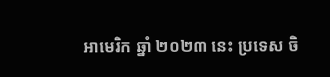អាមេរិក ឆ្នាំ ២០២៣ នេះ ប្រទេស ចិ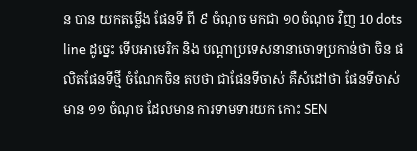ន បាន យកតម្លើង ផែនទី ពី ៩ ចំណុច មកជា ១០ចំណុច វិញ 10 dots line ដូច្នេះ ទើបអាមេរិក និង បណ្តាប្រទេសនានាចោទប្រកាន់ថា ចិន ផលិតផែនទីថ្មី ចំណែកចិន តបថា ជាផែនទីចាស់ គឺសំដៅថា ផែនទីចាស់ មាន ១១ ចំណុច ដែលមាន ការទាមទារយក កោះ SEN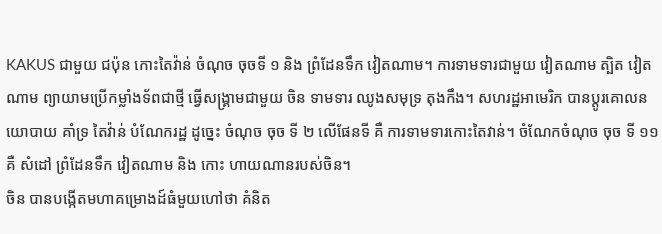KAKUS ជាមួយ ជប៉ុន កោះតៃវ៉ាន់ ចំណុច ចុចទី ១ និង ព្រំដែនទឹក វៀតណាម។ ការទាមទារជាមួយ វៀតណាម ត្បិត វៀតណាម ព្យាយាមប្រើកម្លាំងទ័ពជាថ្មី ធ្វើសង្រ្គាមជាមួយ ចិន ទាមទារ ឈូងសមុទ្រ តុងកឹង។ សហរដ្ឋអាមេរិក បានប្តូរគោលនយោបាយ គាំទ្រ តៃវ៉ាន់ បំណែករដ្ឋ ដូច្នេះ ចំណុច ចុច ទី ២ លើផែនទី គឺ ការទាមទារកោះតៃវាន់។ ចំណែកចំណុច ចុច ទី ១១ គឺ សំដៅ ព្រំដែនទឹក វៀតណាម និង កោះ ហាយណានរបស់ចិន។
ចិន បានបង្កើតមហាគម្រោងដ៍ធំមួយហៅថា គំនិត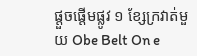ផ្តួចផ្តើមផ្លូវ ១ ខ្សែក្រវាត់មួយ Obe Belt On e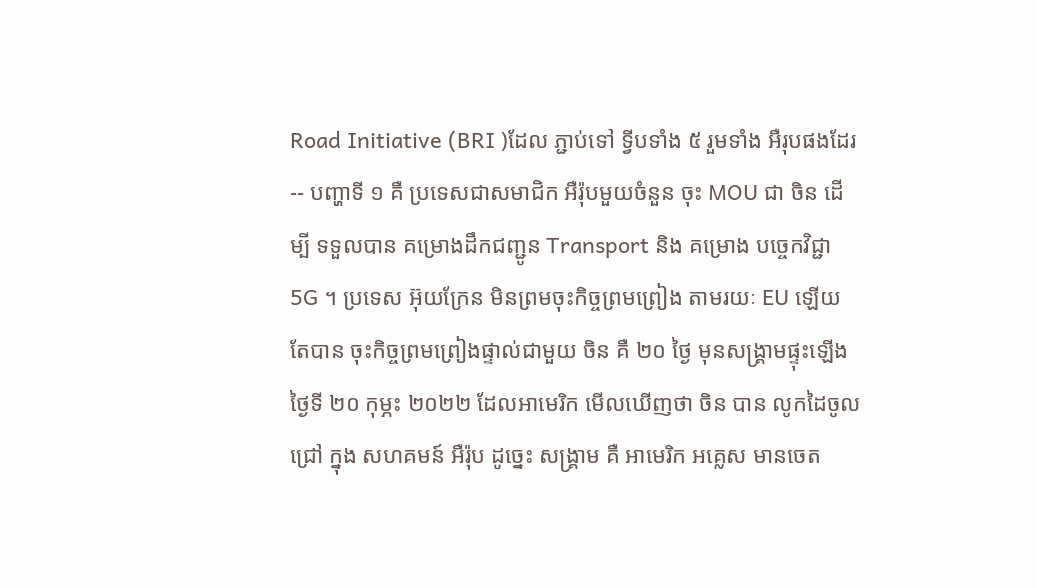Road Initiative (BRI )ដែល ភ្ជាប់ទៅ ទ្វីបទាំង ៥ រួមទាំង អឺរុបផងដែរ-- បញ្ហាទី ១ គឺ ប្រទេសជាសមាជិក អឺរ៉ុបមួយចំនួន ចុះ MOU ជា ចិន ដើម្បី ទទួលបាន គម្រោងដឹកជញ្ជូន Transport និង គម្រោង បច្ចេកវិជ្ជា 5G ។ ប្រទេស អ៊ុយក្រែន មិនព្រមចុះកិច្ចព្រមព្រៀង តាមរយៈ EU ឡើយ តែបាន ចុះកិច្ចព្រមព្រៀងផ្ទាល់ជាមួយ ចិន គឺ ២០ ថ្ងៃ មុនសង្រ្គាមផ្ទុះឡើង ថ្ងៃទី ២០ កុម្ភះ ២០២២ ដែលអាមេរិក មើលឃើញថា ចិន បាន លូកដៃចូលជ្រៅ ក្នុង សហគមន៍ អឺរ៉ុប ដូច្នេះ សង្រ្គាម គឺ អាមេរិក អគ្លេស មានចេត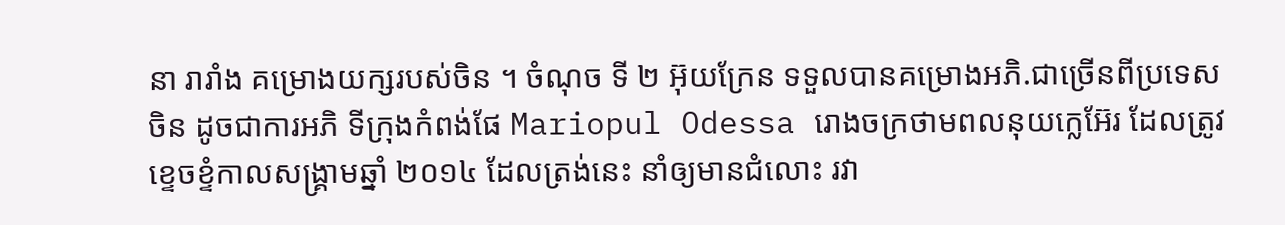នា រារាំង គម្រោងយក្សរបស់ចិន ។ ចំណុច ទី ២ អ៊ុយក្រែន ទទួលបានគម្រោងអភិ.ជាច្រើនពីប្រទេសចិន ដូចជាការអភិ ទីក្រុងកំពង់ផែ Mariopul Odessa រោងចក្រថាមពលនុយក្លេអ៊ែរ ដែលត្រូវខ្ទេចខ្ទំកាលសង្រ្គាមឆ្នាំ ២០១៤ ដែលត្រង់នេះ នាំឲ្យមានជំលោះ រវា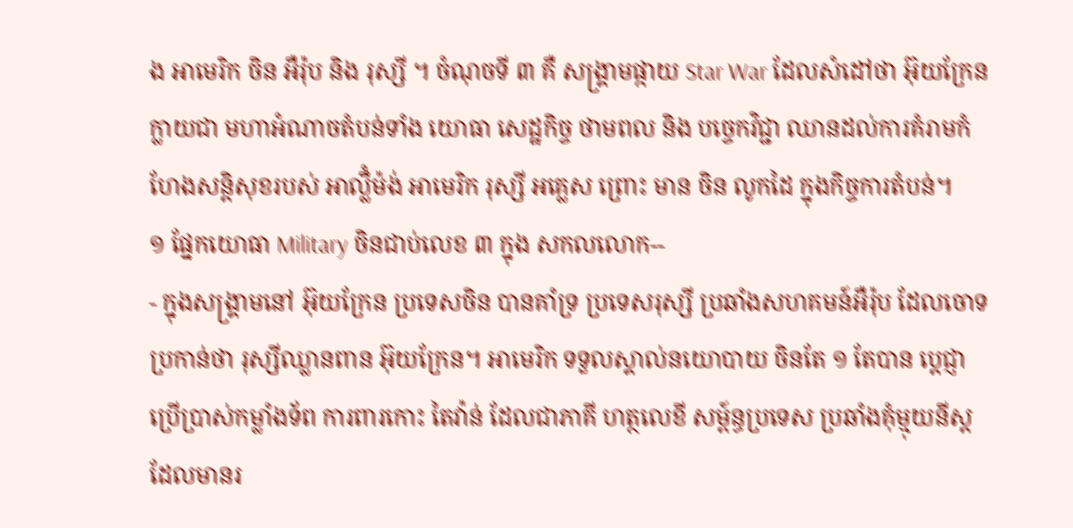ង អាមេរិក ចិន អឺរ៉ុប និង រុស្សី ។ ចំណុចទី ៣ គឺ សង្រ្គាមផ្កាយ Star War ដែលសំដៅថា អ៊ុយក្រែនក្លាយជា មហាអំណាចតំបន់ទាំង យោធា សេដ្ឋកិច្ច ថាមពល និង បច្ចេកវិជ្ជា ឈានដល់ការគំរាមកំហែងសន្តិសុខរបស់ អាល្លឹំម៉ង់ អាមេរិក រុស្សី អគ្លេស ព្រោះ មាន ចិន លូកដៃ ក្នុងកិច្ចការតំបន់។
១ ផ្នែកយោធា Military ចិនជាប់លេខ ៣ ក្នុង សកលលោក--
- ក្នុងសង្រ្គាមនៅ អ៊ុយក្រែន ប្រទេសចិន បានគាំទ្រ ប្រទេសរុស្សី ប្រឆាំងសហគមន៍អឺរ៉ុប ដែលចោទប្រកាន់ថា រុស្សីឈ្លានពាន អ៊ុយក្រែន។ អាមេរិក ទទួលស្គាល់នយោបាយ ចិនតែ ១ តែបាន ប្តេជ្ញាប្រើប្រាស់កម្លាំងទ័ព ការពារកោះ តៃវ៉ាន់ ដែលជាភាគី ហត្ថលេខី សម្ព៍ន្ធប្រទេស ប្រឆាំងគុំម្មុយនីស្ត ដែលមានរ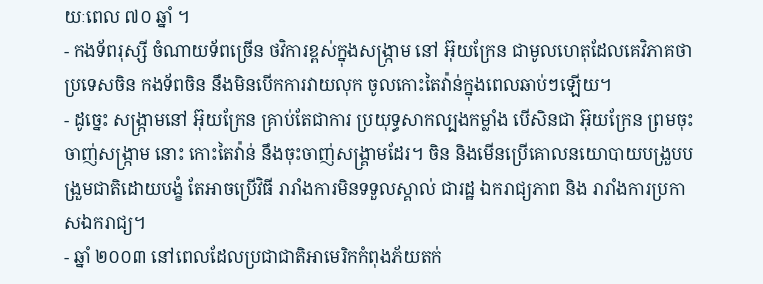យៈពេល ៧០ ឆ្នាំ ។
- កងទ័ពរុស្សី ចំណាយទ័ពច្រើន ថវិការខ្ពស់ក្នុងសង្រ្កាម នៅ អ៊ុយក្រែន ជាមូលហេតុដែលគេវិភាគថា ប្រទេសចិន កងទ័ពចិន នឹងមិនបើកការវាយលុក ចូលកោះតៃវ៉ាន់ក្នុងពេលឆាប់ៗឡើយ។
- ដូច្នេះ សង្រ្កាមនៅ អ៊ុយក្រែន គ្រាប់តែជាការ ប្រយុទ្ធសាកល្បងកម្លាំង បើសិនជា អ៊ុយក្រែន ព្រមចុះចាញ់សង្រ្កាម នោះ កោះតៃវ៉ាន់ នឹងចុះចាញ់សង្រ្គាមដែរ។ ចិន និងមើនប្រើគោលនយោបាយបង្រួបបង្រួមជាតិដោយបង្ខំ តែអាចប្រើវិធី រារាំងការមិនទទួលស្គាល់ ជារដ្ឋ ឯករាជ្យភាព និង រារាំងការប្រកាសឯករាជ្យ។
- ឆ្នាំ ២០០៣ នៅពេលដែលប្រជាជាតិអាមេរិកកំពុងភ័យតក់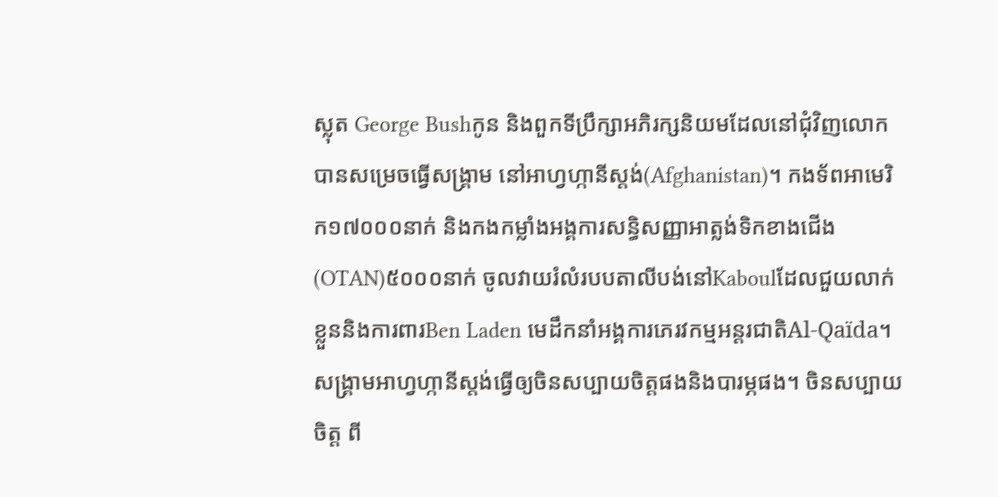ស្លុត George Bushកូន និងពួកទីប្រឹក្សាអភិរក្សនិយមដែលនៅជុំវិញលោក បានសម្រេចធ្វើសង្គ្រាម នៅអាហ្វហ្កានីស្តង់(Afghanistan)។ កងទ័ពអាមេរិក១៧០០០នាក់ និងកងកម្លាំងអង្គការសន្ធិសញ្ញាអាត្លង់ទិកខាងជើង(OTAN)៥០០០នាក់ ចូលវាយរំលំរបបតាលីបង់នៅKaboulដែលជួយលាក់ខ្លួននិងការពារBen Laden មេដឹកនាំអង្គការភេរវកម្មអន្តរជាតិAl-Qaïda។ សង្គ្រាមអាហ្វហ្កានីស្តង់ធ្វើឲ្យចិនសប្បាយចិត្តផងនិងបារម្ភផង។ ចិនសប្បាយចិត្ត ពី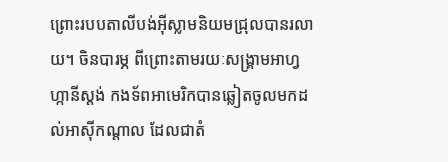ព្រោះរបបតាលីបង់អ៊ីស្លាមនិយមជ្រុលបានរលាយ។ ចិនបារម្ភ ពីព្រោះតាមរយៈសង្គ្រាមអាហ្វហ្កានីស្តង់ កងទ័ពអាមេរិកបានឆ្លៀតចូលមកដល់អាស៊ីកណ្តាល ដែលជាតំ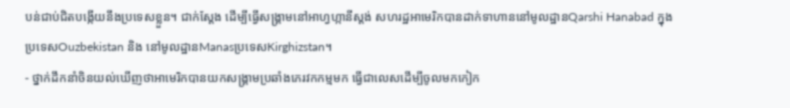បន់ជាប់ជិតបង្កើយនឹងប្រទេសខ្លួន។ ជាក់ស្តែង ដើម្បីធ្វើសង្គ្រាមនៅអាហ្វហ្កានីស្តង់ សហរដ្ឋអាមេរិកបានដាក់ទាហាននៅមូលដ្ឋានQarshi Hanabad ក្នុងប្រទេសOuzbekistan និង នៅមូលដ្ឋានManasប្រទេសKirghizstan។
- ថ្នាក់ដឹកនាំចិនយល់ឃើញថាអាមេរិកបានយកសង្គ្រាមប្រឆាំងភេរវកកម្មមក ធ្វើជាលេសដើម្បីចូលមកកៀក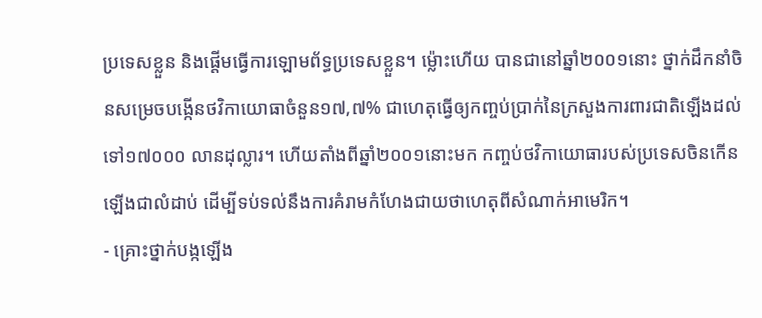ប្រទេសខ្លួន និងផ្តើមធ្វើការឡោមព័ទ្ធប្រទេសខ្លួន។ ម្ល៉ោះហើយ បានជានៅឆ្នាំ២០០១នោះ ថ្នាក់ដឹកនាំចិនសម្រេចបង្កើនថវិកាយោធាចំនួន១៧,៧% ជាហេតុធ្វើឲ្យកញ្ចប់ប្រាក់នៃក្រសួងការពារជាតិឡើងដល់ទៅ១៧០០០ លានដុល្លារ។ ហើយតាំងពីឆ្នាំ២០០១នោះមក កញ្ចប់ថវិកាយោធារបស់ប្រទេសចិនកើនឡើងជាលំដាប់ ដើម្បីទប់ទល់នឹងការគំរាមកំហែងជាយថាហេតុពីសំណាក់អាមេរិក។
- គ្រោះថ្នាក់បង្កឡើង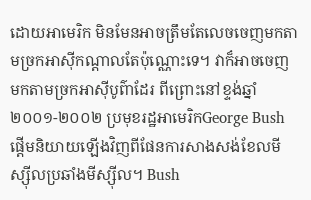ដោយអាមេរិក មិនមែនអាចត្រឹមតែលេចចេញមកតាមច្រកអាស៊ីកណ្តាលតែប៉ុណ្ណោះទេ។ វាក៏អាចចេញមកតាមច្រកអាស៊ីបូព៌ាដែរ ពីព្រោះនៅខ្ទង់ឆ្នាំ២០០១-២០០២ ប្រមុខរដ្ឋអាមេរិកGeorge Bush ផ្តើមនិយាយឡើងវិញពីផែនការសាងសង់ខែលមីស្ស៊ីលប្រឆាំងមីស្ស៊ីល។ Bush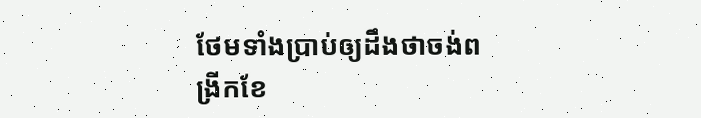ថែមទាំងប្រាប់ឲ្យដឹងថាចង់ពង្រីកខែ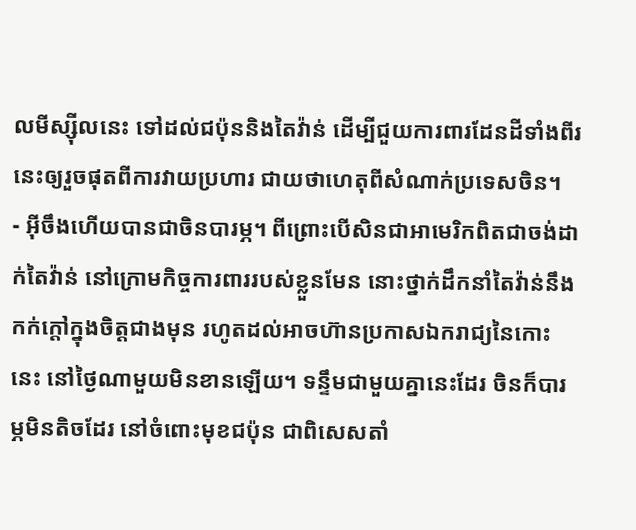លមីស្ស៊ីលនេះ ទៅដល់ជប៉ុននិងតៃវ៉ាន់ ដើម្បីជួយការពារដែនដីទាំងពីរនេះឲ្យរួចផុតពីការវាយប្រហារ ជាយថាហេតុពីសំណាក់ប្រទេសចិន។
- អ៊ីចឹងហើយបានជាចិនបារម្ភ។ ពីព្រោះបើសិនជាអាមេរិកពិតជាចង់ដាក់តៃវ៉ាន់ នៅក្រោមកិច្ចការពាររបស់ខ្លួនមែន នោះថ្នាក់ដឹកនាំតៃវ៉ាន់នឹងកក់ក្តៅក្នុងចិត្តជាងមុន រហូតដល់អាចហ៊ានប្រកាសឯករាជ្យនៃកោះនេះ នៅថ្ងៃណាមួយមិនខានឡើយ។ ទន្ទឹមជាមួយគ្នានេះដែរ ចិនក៏បារម្ភមិនតិចដែរ នៅចំពោះមុខជប៉ុន ជាពិសេសតាំ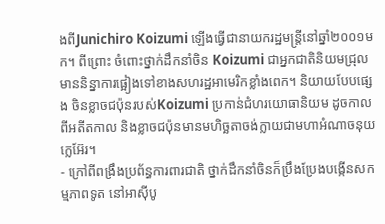ងពីJunichiro Koizumi ឡើងធ្វើជានាយករដ្ឋមន្ត្រីនៅឆ្នាំ២០០១មក។ ពីព្រោះ ចំពោះថ្នាក់ដឹកនាំចិន Koizumi ជាអ្នកជាតិនិយមជ្រុល មាននិន្នាការផ្អៀងទៅខាងសហរដ្ឋអាមេរិកខ្លាំងពេក។ និយាយបែបផ្សេង ចិនខ្លាចជប៉ុនរបស់Koizumi ប្រកាន់ជំហរយោធានិយម ដូចកាលពីអតីតកាល និងខ្លាចជប៉ុនមានមហិច្ឆតាចង់ក្លាយជាមហាអំណាចនុយក្លេអ៊ែរ។
- ក្រៅពីពង្រឹងប្រព័ន្ធការពារជាតិ ថ្នាក់ដឹកនាំចិនក៏ប្រឹងប្រែងបង្កើនសកម្មភាពទូត នៅអាស៊ីបូ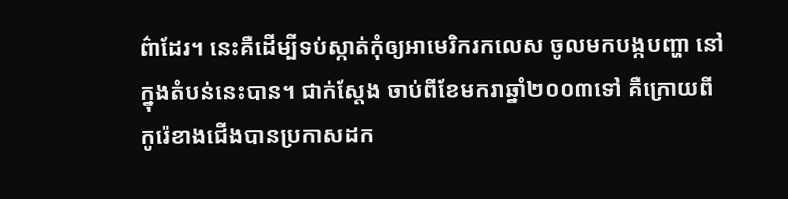ព៌ាដែរ។ នេះគឺដើម្បីទប់ស្កាត់កុំឲ្យអាមេរិករកលេស ចូលមកបង្កបញ្ហា នៅក្នុងតំបន់នេះបាន។ ជាក់ស្តែង ចាប់ពីខែមករាឆ្នាំ២០០៣ទៅ គឺក្រោយពីកូរ៉េខាងជើងបានប្រកាសដក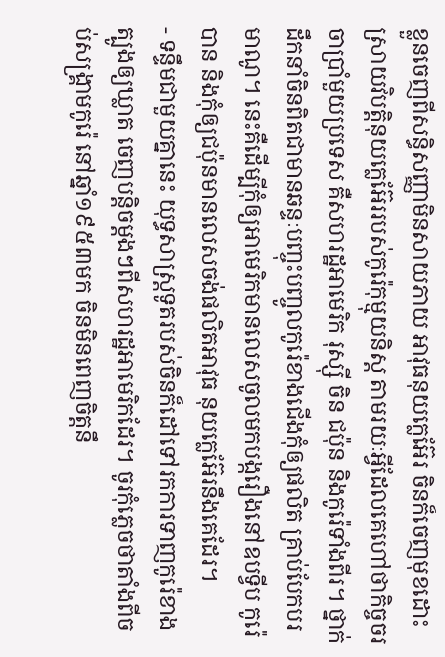ខ្លួនចេញពីសន្ធិសញ្ញាមិនសាយភាយ អាវុធនុយក្លេអ៊ែរ ចិនក៏ចេញមុខដោះស្រាយវិបត្តិនុយក្លេអ៊ែររបស់កូរ៉េកុម្មុយនិស្ត តាមរយៈអ្វីដែលគេហៅថាកិច្ចចរចាប្រាំមួយប្រទេស គឺសហរដ្ឋអាមេរិក រុស្ស៊ី ចិន ជប៉ុន និងកូរ៉េទាំងពីរ។ ថ្នាក់ដឹកនាំចិនពិតជាមានឆន្ទៈបញ្ចុះបញ្ចូលកូរ៉េខាងជើងកុំឲ្យផលិត គ្រាប់បែកបរមាណូ។ នេះគឺដើម្បីកុំឲ្យអាមេរិកមានលេសចូលមកបង្ករឿងនៅឧបទ្វីប កូរ៉េបាន និងកុំឲ្យជប៉ុនមានលេសចង់ផលិតអាវុធ នុយក្លេអ៊ែរនឹងគេដែរ។
- ទន្ទឹមជាមួយគ្នានេះ យុទ្ធសាស្ត្រទូតរបស់ចិនក៏ដៅទៅរកការទាញកូរ៉េខាងត្បូងឲ្យឃ្លាត ចេញបន្តិចម្តងៗពីសហរដ្ឋអាមេរិកដែរ។ ចូរកុំភ្លេចថាតាំងពីចប់សង្គ្រាមកូរ៉េ នៅឆ្នាំ១៩៥៣មក ចិនមិនពេញចិត្តនឹ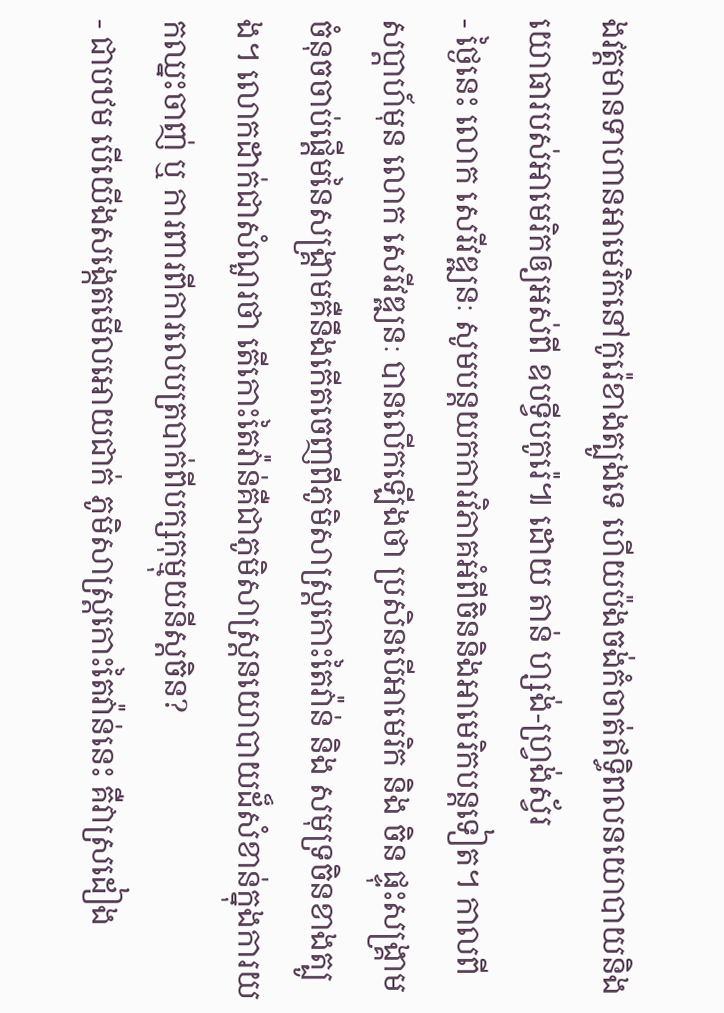ងវត្តមានទាហានអាមេរិកនៅកូរ៉េខាងត្បូងទេ ហើយប៉ងចង់កំចាត់ឥទ្ធិពលនយោបាយនិងយោធារបស់អាមេរិកឲ្យអស់ពី ឧបទ្វីបកូរ៉េ៕ ដោយ តាន់ ហ្សង់-ហ្វ្រង់ស្វ័រ
- ថ្ងៃនេះ លោក សេរីវឌ្ឍនៈ សូមបន្តយកការវិភាគអំពីចិននិងអាមេរិកបន្តទៀត។ កាលពីសប្តាហ៍មុន លោក សេរីវឌ្ឍនៈ បានលើកឡើងថា ប្រសិនបើអាមេរិក និង ចិន ផ្ទុះសង្គ្រាម ចំនុចចាប់ផ្តើមនៃសង្គ្រាមគឺនឹងកើតចេញពីភូមិសាស្រ្តកោះតៃវ៉ាន់ និង សមុទ្រចិនខាងត្បូង។ លោកដាក់ជាសំណួរថា តើកោះតៃវ៉ាន់គឺជាភូមិសាស្រ្តនយោបាយដ៏សំខាន់ក្នុងការយកឈ្នះចាញ់ ឬ ការពារពីការលេបត្របាក់ពីបក្សកុម្មុយនីស្តចិន?
- ជាបឋម បើយើងសង្កេតមើលអោយជាក់ ភូមិសាស្រ្តកោះតៃវ៉ាន់នេះ គឺវាស្រដៀង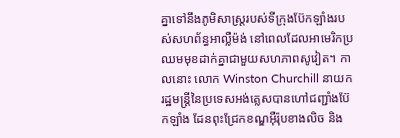គ្នាទៅនឹងភូមិសាស្រ្តរបស់ទីក្រុងប៊ែកឡាំងរបស់សហព័ន្ធអាល្លឺម៉ង់ នៅពេលដែលអាមេរិកប្រឈមមុខដាក់គ្នាជាមួយសហភាពសូវៀត។ កាលនោះ លោក Winston Churchill នាយករដ្ឋមន្រ្តីនៃប្រទេសអង់គ្លេសបានហៅជញ្ជាំងប៊ែកឡាំង ដែនពុះជ្រែកខណ្ឌអ៊ឺរ៉ុបខាងលិច និង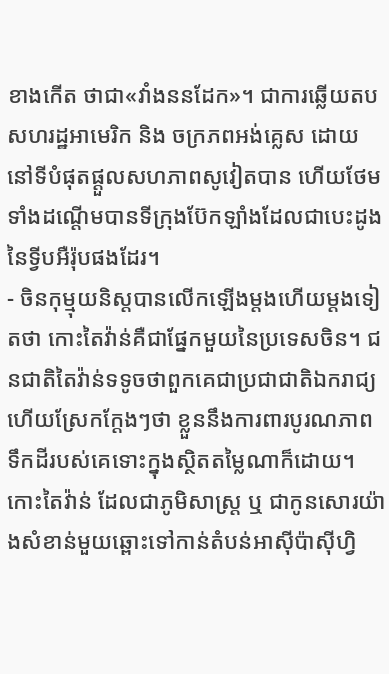ខាងកើត ថាជា«វាំងននដែក»។ ជាការឆ្លើយតបសហរដ្ឋអាមេរិក និង ចក្រភពអង់គ្លេស ដោយនៅទីបំផុតផ្តួលសហភាពសូវៀតបាន ហើយថែមទាំងដណ្តើមបានទីក្រុងប៊ែកឡាំងដែលជាបេះដូងនៃទ្វីបអឺរ៉ុបផងដែរ។
- ចិនកុម្មុយនិស្តបានលើកឡើងម្តងហើយម្តងទៀតថា កោះតៃវ៉ាន់គឺជាផ្នែកមួយនៃប្រទេសចិន។ ជនជាតិតៃវ៉ាន់ទទូចថាពួកគេជាប្រជាជាតិឯករាជ្យ ហើយស្រែកក្តែងៗថា ខ្លួននឹងការពារបូរណភាពទឹកដីរបស់គេទោះក្នុងស្ថិតតម្លៃណាក៏ដោយ។ កោះតៃវ៉ាន់ ដែលជាភូមិសាស្រ្ត ឬ ជាកូនសោរយ៉ាងសំខាន់មួយឆ្ពោះទៅកាន់តំបន់អាស៊ីប៉ាស៊ីហ្វិ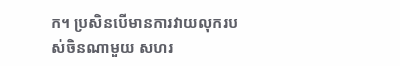ក។ ប្រសិនបើមានការវាយលុករបស់ចិនណាមួយ សហរ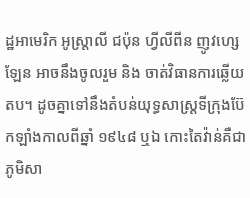ដ្ឋអាមេរិក អូស្ត្រាលី ជប៉ុន ហ្វីលីពីន ញូវហ្សេឡែន អាចនឹងចូលរួម និង ចាត់វិធានការឆ្លើយតប។ ដូចគ្នាទៅនឹងតំបន់យុទ្ធសាស្រ្តទីក្រុងប៊ែកឡាំងកាលពីឆ្នាំ ១៩៤៨ ឬឯ កោះតៃវ៉ាន់គឺជាភូមិសា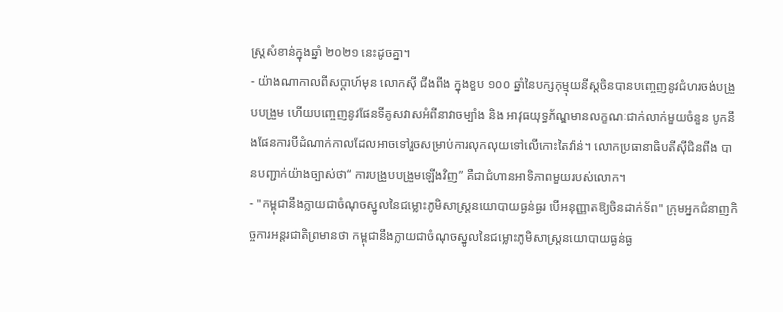ស្រ្តសំខាន់ក្នុងឆ្នាំ ២០២១ នេះដូចគ្នា។
- យ៉ាងណាកាលពីសប្តាហ៍មុន លោកស៊ី ជីងពីង ក្នុងខួប ១០០ ឆ្នាំនៃបក្សកុម្មុយនីស្តចិនបានបញ្ចេញនូវជំហរចង់បង្រួបបង្រួម ហើយបញ្ចេញនូវផែនទីគូសវាសអំពីនាវាចម្បាំង និង អាវុធយុទ្ធភ័ណ្ឌមានលក្ខណៈជាក់លាក់មួយចំនួន បូកនឹងផែនការបីដំណាក់កាលដែលអាចទៅរួចសម្រាប់ការលុកលុយទៅលើកោះតៃវ៉ាន់។ លោកប្រធានាធិបតីស៊ីជិនពីង បានបញ្ជាក់យ៉ាងច្បាស់ថា“ ការបង្រួបបង្រួមឡើងវិញ” គឺជាជំហានអាទិភាពមួយរបស់លោក។
- "កម្ពុជានឹងក្លាយជាចំណុចស្នូលនៃជម្លោះភូមិសាស្ត្រនយោបាយធ្ងន់ធ្ងរ បើអនុញ្ញាតឱ្យចិនដាក់ទ័ព" ក្រុមអ្នកជំនាញកិច្ចការអន្តរជាតិព្រមានថា កម្ពុជានឹងក្លាយជាចំណុចស្នូលនៃជម្លោះភូមិសាស្ត្រនយោបាយធ្ងន់ធ្ង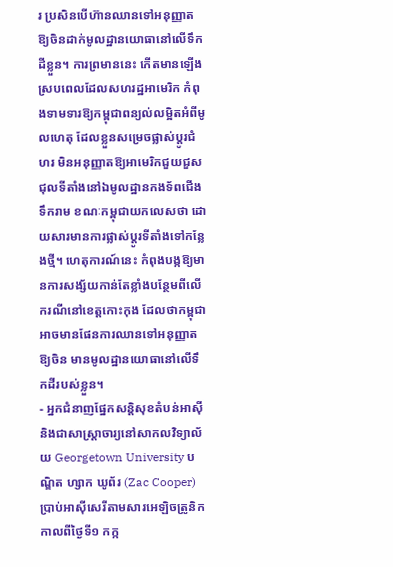រ ប្រសិនបើហ៊ានឈានទៅអនុញ្ញាតឱ្យចិនដាក់មូលដ្ឋានយោធានៅលើទឹកដីខ្លួន។ ការព្រមាននេះ កើតមានឡើងស្របពេលដែលសហរដ្ឋអាមេរិក កំពុងទាមទារឱ្យកម្ពុជាពន្យល់លម្អិតអំពីមូលហេតុ ដែលខ្លួនសម្រេចផ្លាស់ប្ដូរជំហរ មិនអនុញ្ញាតឱ្យអាមេរិកជួយជួសជុលទីតាំងនៅឯមូលដ្ឋានកងទ័ពជើងទឹករាម ខណៈកម្ពុជាយកលេសថា ដោយសារមានការផ្លាស់ប្ដូរទីតាំងទៅកន្លែងថ្មី។ ហេតុការណ៍នេះ កំពុងបង្កឱ្យមានការសង្ស័យកាន់តែខ្លាំងបន្ថែមពីលើករណីនៅខេត្តកោះកុង ដែលថាកម្ពុជាអាចមានផែនការឈានទៅអនុញ្ញាតឱ្យចិន មានមូលដ្ឋានយោធានៅលើទឹកដីរបស់ខ្លួន។
- អ្នកជំនាញផ្នែកសន្តិសុខតំបន់អាស៊ី និងជាសាស្ត្រាចារ្យនៅសាកលវិទ្យាល័យ Georgetown University បណ្ឌិត ហ្សាក ឃូព័រ (Zac Cooper) ប្រាប់អាស៊ីសេរីតាមសារអេឡិចត្រូនិកកាលពីថ្ងៃទី១ កក្ក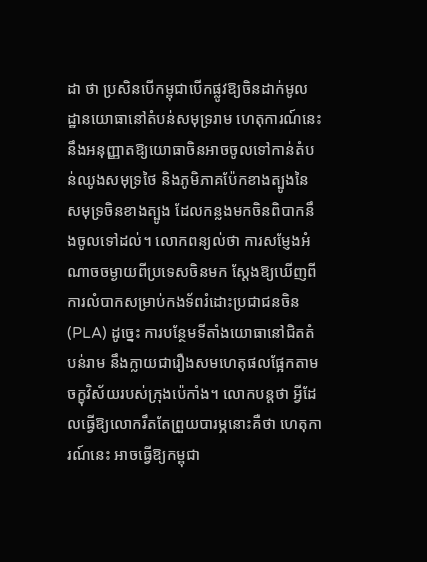ដា ថា ប្រសិនបើកម្ពុជាបើកផ្លូវឱ្យចិនដាក់មូលដ្ឋានយោធានៅតំបន់សមុទ្ររាម ហេតុការណ៍នេះ នឹងអនុញ្ញាតឱ្យយោធាចិនអាចចូលទៅកាន់តំបន់ឈូងសមុទ្រថៃ និងភូមិភាគប៉ែកខាងត្បូងនៃសមុទ្រចិនខាងត្បូង ដែលកន្លងមកចិនពិបាកនឹងចូលទៅដល់។ លោកពន្យល់ថា ការសម្ញែងអំណាចចម្ងាយពីប្រទេសចិនមក ស្ដែងឱ្យឃើញពីការលំបាកសម្រាប់កងទ័ពរំដោះប្រជាជនចិន (PLA) ដូច្នេះ ការបន្ថែមទីតាំងយោធានៅជិតតំបន់រាម នឹងក្លាយជារឿងសមហេតុផលផ្អែកតាមចក្ខុវិស័យរបស់ក្រុងប៉េកាំង។ លោកបន្តថា អ្វីដែលធ្វើឱ្យលោករឹតតែព្រួយបារម្ភនោះគឺថា ហេតុការណ៍នេះ អាចធ្វើឱ្យកម្ពុជា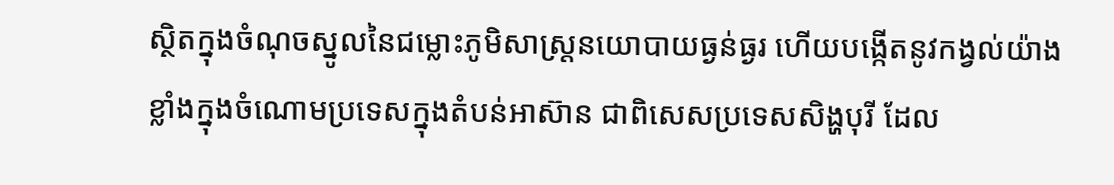ស្ថិតក្នុងចំណុចស្នូលនៃជម្លោះភូមិសាស្ត្រនយោបាយធ្ងន់ធ្ងរ ហើយបង្កើតនូវកង្វល់យ៉ាងខ្លាំងក្នុងចំណោមប្រទេសក្នុងតំបន់អាស៊ាន ជាពិសេសប្រទេសសិង្ហបុរី ដែល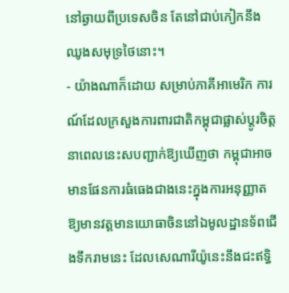នៅឆ្ងាយពីប្រទេសចិន តែនៅជាប់កៀកនឹងឈូងសមុទ្រថៃនោះ។
- យ៉ាងណាក៏ដោយ សម្រាប់ភាគីអាមេរិក ការណ៍ដែលក្រសួងការពារជាតិកម្ពុជាផ្លាស់ប្ដូរចិត្តនាពេលនេះសបញ្ជាក់ឱ្យឃើញថា កម្ពុជាអាចមានផែនការធំធេងជាងនេះក្នុងការអនុញ្ញាតឱ្យមានវត្តមានយោធាចិននៅឯមូលដ្ឋានទ័ពជើងទឹករាមនេះ ដែលសេណារីយ៉ូនេះនឹងជះឥទ្ធិ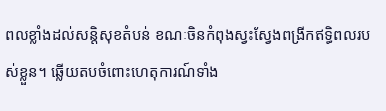ពលខ្លាំងដល់សន្តិសុខតំបន់ ខណៈចិនកំពុងស្វះស្វែងពង្រីកឥទ្ធិពលរបស់ខ្លួន។ ឆ្លើយតបចំពោះហេតុការណ៍ទាំង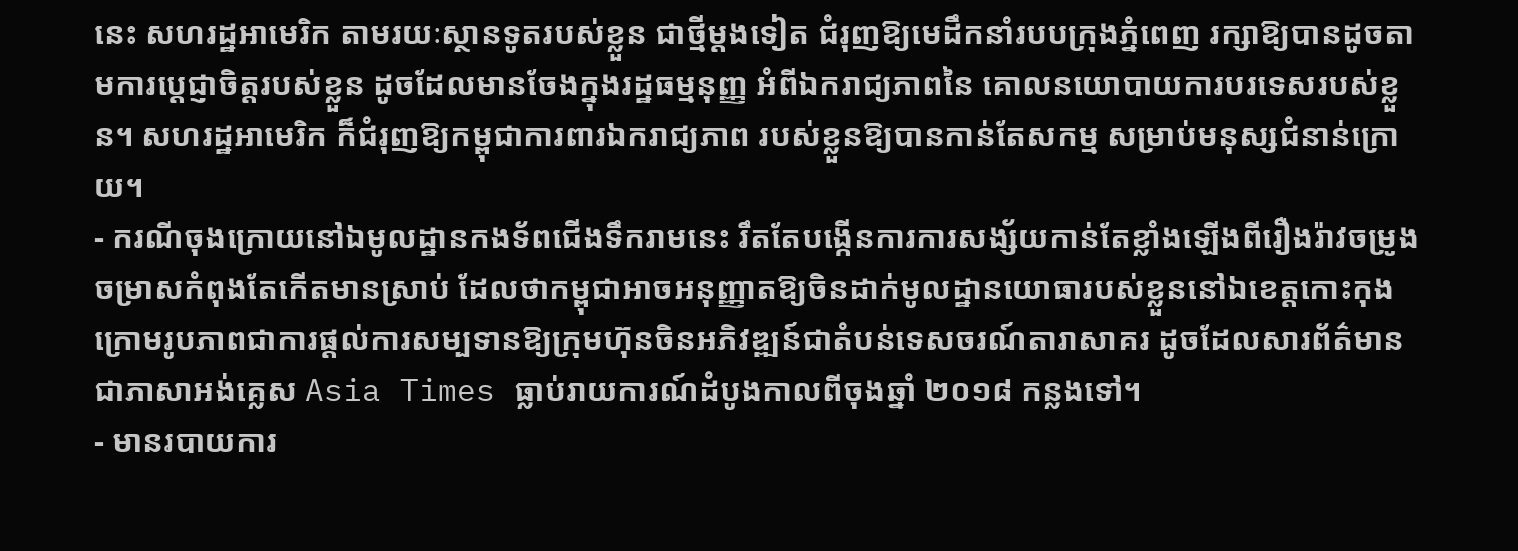នេះ សហរដ្ឋអាមេរិក តាមរយៈស្ថានទូតរបស់ខ្លួន ជាថ្មីម្តងទៀត ជំរុញឱ្យមេដឹកនាំរបបក្រុងភ្នំពេញ រក្សាឱ្យបានដូចតាមការប្ដេជ្ញាចិត្តរបស់ខ្លួន ដូចដែលមានចែងក្នុងរដ្ឋធម្មនុញ្ញ អំពីឯករាជ្យភាពនៃ គោលនយោបាយការបរទេសរបស់ខ្លួន។ សហរដ្ឋអាមេរិក ក៏ជំរុញឱ្យកម្ពុជាការពារឯករាជ្យភាព របស់ខ្លួនឱ្យបានកាន់តែសកម្ម សម្រាប់មនុស្សជំនាន់ក្រោយ។
- ករណីចុងក្រោយនៅឯមូលដ្ឋានកងទ័ពជើងទឹករាមនេះ រឹតតែបង្កើនការការសង្ស័យកាន់តែខ្លាំងឡើងពីរឿងរ៉ាវចម្រូងចម្រាសកំពុងតែកើតមានស្រាប់ ដែលថាកម្ពុជាអាចអនុញ្ញាតឱ្យចិនដាក់មូលដ្ឋានយោធារបស់ខ្លួននៅឯខេត្តកោះកុង ក្រោមរូបភាពជាការផ្ដល់ការសម្បទានឱ្យក្រុមហ៊ុនចិនអភិវឌ្ឍន៍ជាតំបន់ទេសចរណ៍តារាសាគរ ដូចដែលសារព័ត៌មានជាភាសាអង់គ្លេស Asia Times ធ្លាប់រាយការណ៍ដំបូងកាលពីចុងឆ្នាំ ២០១៨ កន្លងទៅ។
- មានរបាយការ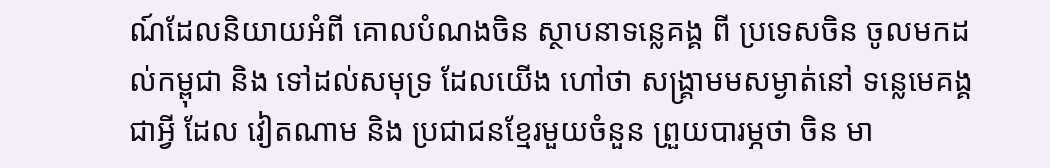ណ៍ដែលនិយាយអំពី គោលបំណងចិន ស្ថាបនាទន្លេគង្គ ពី ប្រទេសចិន ចូលមកដល់កម្ពុជា និង ទៅដល់សមុទ្រ ដែលយើង ហៅថា សង្រ្គាមមសម្ងាត់នៅ ទន្លេមេគង្គ ជាអ្វី ដែល វៀតណាម និង ប្រជាជនខ្មែរមួយចំនួន ព្រួយបារម្ភថា ចិន មា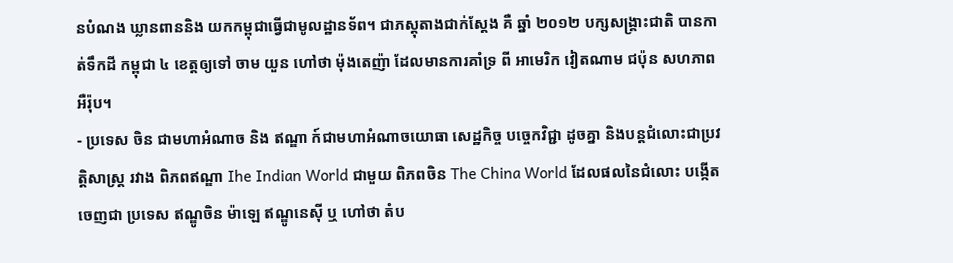នបំណង ឃ្លានពាននិង យកកម្ពុជាធ្វើជាមូលដ្ឋានទ័ព។ ជាភស្តុតាងជាក់ស្តែង គឺ ឆ្នាំ ២០១២ បក្សសង្រ្គាះជាតិ បានកាត់ទឹកដី កម្ពុជា ៤ ខេត្តឲ្យទៅ ចាម យួន ហៅថា ម៉ុងតេញ៉ា ដែលមានការគាំទ្រ ពី អាមេរិក វៀតណាម ជប៉ុន សហភាពអឺរ៉ុប។
- ប្រទេស ចិន ជាមហាអំណាច និង ឥណ្ឌា ក៍ជាមហាអំណាចយោធា សេដ្ឋកិច្ច បច្ចេកវិជ្ជា ដូចគ្នា និងបន្តជំលោះជាប្រវត្តិសាស្រ្ត រវាង ពិភពឥណ្ឌា Ihe Indian World ជាមួយ ពិភពចិន The China World ដែលផលនៃជំលោះ បង្កើតចេញជា ប្រទេស ឥណ្ឌូចិន ម៉ាឡេ ឥណ្ឌូនេស៊ី ឬ ហៅថា តំប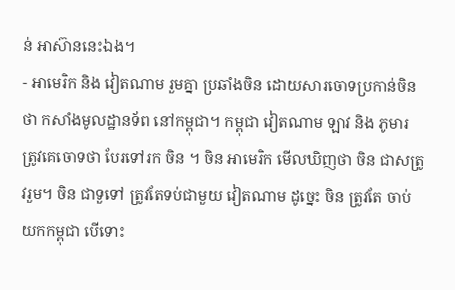ន់ អាស៊ាននេះឯង។
- អាមេរិក និង វៀតណាម រួមគ្នា ប្រឆាំងចិន ដោយសារចោទប្រកាន់ចិនថា កសាំងមូលដ្ឋានទ័ព នៅកម្ពុជា។ កម្ពុជា វៀតណាម ឡាវ និង ភូមារ ត្រូវគេចោទថា បែរទៅរក ចិន ។ ចិន អាមេរិក មើលឃិញថា ចិន ជាសត្រូវរួម។ ចិន ជាទួទៅ ត្រូវតែទប់ជាមួយ វៀតណាម ដូច្នេះ ចិន ត្រូវតែ ចាប់យកកម្ពុជា បើទោះ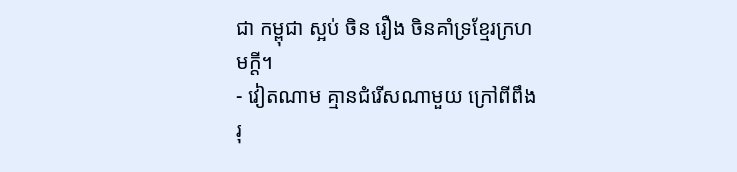ជា កម្ពុជា ស្អប់ ចិន រឿង ចិនគាំទ្រខ្មែរក្រហមក្តី។
- វៀតណាម គ្មានជំរើសណាមួយ ក្រៅពីពឹង រុ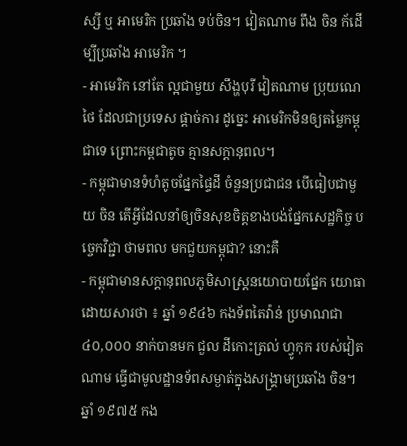ស្សី ឬ អាមេរិក ប្រឆាំង ទប់ចិន។ វៀតណាម ពឹង ចិន ក័ដើម្បីប្រឆាំង អាមេរិក ។
- អាមេរិក នៅតែ ល្អជាមួយ សឹង្ហបុរី វៀតណាម ប្រុយណេ ថៃ ដែលជាប្រទេស ផ្តាច់ការ ដូច្នេះ អាមេរិកមិនឲ្យតម្លៃកម្ពុជាទេ ព្រោះកម្ពជាតូច គ្មានសក្តានុពល។
- កម្ពុជាមានទំហំតូចផ្នែកផ្ទៃដី ចំនួនប្រជាជន បើធៀបជាមួយ ចិន តើអ្វីដែលនាំឲ្យចិនសុខចិត្តខាងបង់ផ្នែកសេដ្ឋកិច្ច បច្ចេកវិជ្ជា ថាមពល មកជួយកម្ពុជា? នោះគឺ
- កម្ពុជាមានសក្តានុពលភូមិសាស្រ្តនយោបាយផ្នែក យោធា ដោយសារថា ៖ ឆ្នាំ ១៩៤៦ កងទ័ពតៃវ៉ាន់ ប្រមាណជា ៤០,០០០ នាក់បានមក ជួល ដីកោះត្រល់ ហ្វូកុក របស់វៀតណាម ធ្វើជាមូលដ្ឋានទ័ពសម្ងាត់ក្នុងសង្រ្គាមប្រឆាំង ចិន។ ឆ្នាំ ១៩៧៥ កង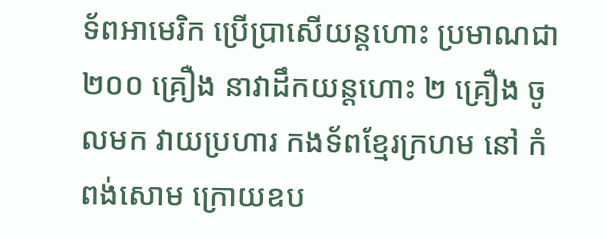ទ័ពអាមេរិក ប្រើប្រាសើយន្តហោះ ប្រមាណជា ២០០ គ្រឿង នាវាដឹកយន្តហោះ ២ គ្រឿង ចូលមក វាយប្រហារ កងទ័ពខ្មែរក្រហម នៅ កំពង់សោម ក្រោយឧប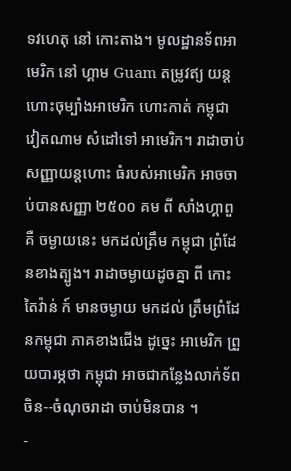ទវហេតុ នៅ កោះតាង។ មូលដ្ឋានទ័ពអាមេរិក នៅ ហ្គាម Guam តម្រូវឥ្យ យន្តហោះចុម្បាំងអាមេរិក ហោះកាត់ កម្ពុជា វៀតណាម សំដៅទៅ អាមេរិក។ រាដាចាប់សញ្ញាយន្តហោះ ធំរបស់អាមេរិក អាចចាប់បានសញ្ញា ២៥០០ គម ពី សាំងហ្គាពួ គឺ ចម្ងាយនេះ មកដល់ត្រឹម កម្ពុជា ព្រំដែនខាងត្បូង។ រាដាចម្ងាយដូចគ្នា ពី កោះតៃវ៉ាន់ ក៍ មានចម្ងាយ មកដល់ ត្រឹមព្រំដែនកម្ពុជា ភាគខាងជើង ដូច្នេះ អាមេរិក ព្រួយបារម្ភថា កម្ពុជា អាចជាកន្លែងលាក់ទ័ពចិន--ចំណុចរាដា ចាប់មិនបាន ។
-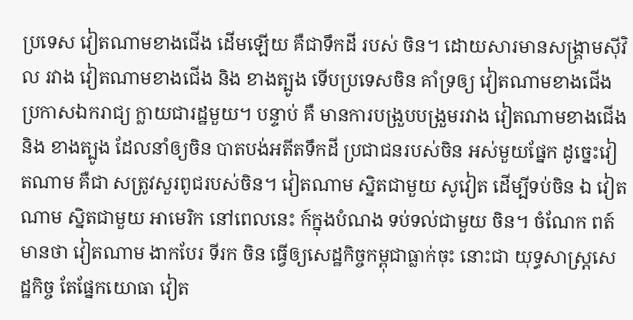ប្រទេស វៀតណាមខាងជើង ដើមឡើយ គឺជាទឹកដី របស់ ចិន។ ដោយសារមានសង្រ្គាមស៊ីវិល រវាង វៀតណាមខាងជើង និង ខាងត្បូង ទើបប្រទេសចិន គាំទ្រឲ្យ វៀតណាមខាងជើងប្រកាសឯករាជ្យ ក្លាយជារដ្ឋមួយ។ បន្ទាប់ គឺ មានការបង្រួបបង្រួមរវាង វៀតណាមខាងជើង និង ខាងត្បូង ដែលនាំឲ្យចិន បាតបង់អតីតទឹកដី ប្រជាជនរបស់ចិន អស់មួយផ្នែក ដូច្នេះវៀតណាម គឺជា សត្រូវសួរពូជរបស់ចិន។ វៀតណាម ស្និតជាមួយ សូវៀត ដើម្បីទប់ចិន ឯ វៀតណាម ស្និតជាមួយ អាមេរិក នៅពេលនេះ ក៍ក្នុងបំណង ទប់ទល់ជាមួយ ចិន។ ចំណែក ពត៍មានថា វៀតណាម ងាកបែរ ទីរក ចិន ធ្វើឲ្យសេដ្ឋកិច្ចកម្ពុជាធ្លាក់ចុះ នោះជា យុទ្ធសាស្រ្តសេដ្ឋកិច្ច តែផ្នែកយោធា វៀត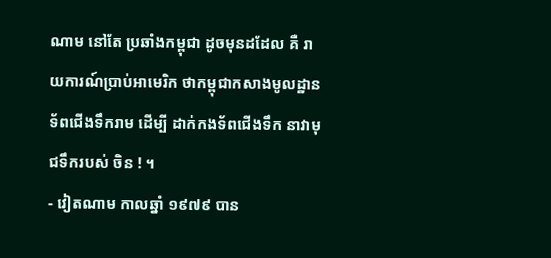ណាម នៅតែ ប្រឆាំងកម្ពុជា ដូចមុនដដែល គឺ រាយការណ៍ប្រាប់អាមេរិក ថាកម្ពុជាកសាងមូលដ្ឋានទ័ពជើងទឹករាម ដើម្បី ដាក់កងទ័ពជើងទឹក នាវាមុជទឹករបស់ ចិន ! ។
- វៀតណាម កាលឆ្នាំ ១៩៧៩ បាន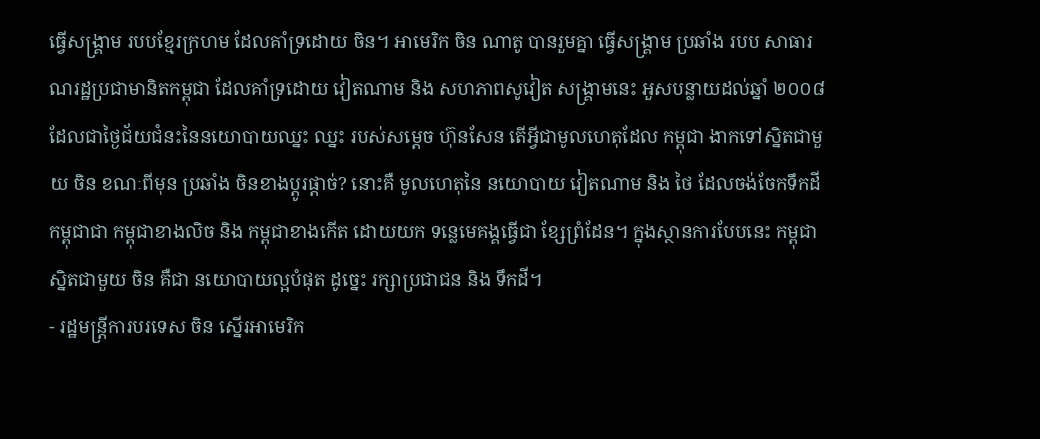ធ្វើសង្រ្គាម របបខ្មែរក្រហម ដែលគាំទ្រដោយ ចិន។ អាមេរិក ចិន ណាតូ បានរួមគ្នា ធ្វើសង្រ្គាម ប្រឆាំង របប សាធារណរដ្ឋប្រជាមានិតកម្ពុជា ដែលគាំទ្រដោយ វៀតណាម និង សហភាពសូវៀត សង្រ្គាមនេះ អួសបន្លាយដល់ឆ្នាំ ២០០៨ ដែលជាថ្ងៃជ័យជំនះនៃនយោបាយឈ្នះ ឈ្នះ របស់សម្តេច ហ៊ុនសែន តើអ្វីជាមូលហេតុដែល កម្ពុជា ងាកទៅស្និតជាមួយ ចិន ខណៈពីមុន ប្រឆាំង ចិនខាងប្តូរផ្តាច់? នោះគឺ មូលហេតុនៃ នយោបាយ វៀតណាម និង ថៃ ដែលចង់ចែកទឹកដី កម្ពុជាជា កម្ពុជាខាងលិច និង កម្ពុជាខាងកើត ដោយយក ទន្លេមេគង្គធ្វើជា ខ្សែព្រំដែន។ ក្នុងស្ថានការបែបនេះ កម្ពុជា ស្និតជាមួយ ចិន គឺជា នយោបាយល្អបំផុត ដូច្នេះ រក្សាប្រជាជន និង ទឹកដី។
- រដ្ឋមន្រ្តីការបរទេស ចិន ស្នើរអាមេរិក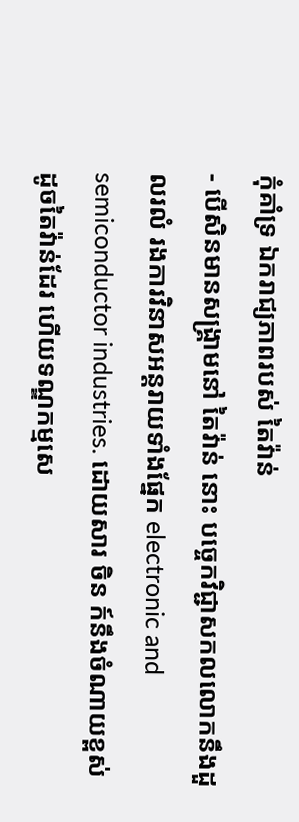កុំគាំទ្រ ឯករាជ្យភាពរបស់ តៃវ៉ាន់
- បើសិនមានសង្រ្គាមនៅ តៃវ៉ាន់ នោះ បច្ចេកវិជ្ជាសកលលោកនឹងដួលរលំ រងការវិនាសអន្តរាយទាំងផ្នែក electronic and semiconductor industries. ដោយសារ ចិន ក៍នឹងចំណាយខ្ពស់ ដូចតៃវ៉ាន់ដែរ ហើយទណ្ឌកម្មសេ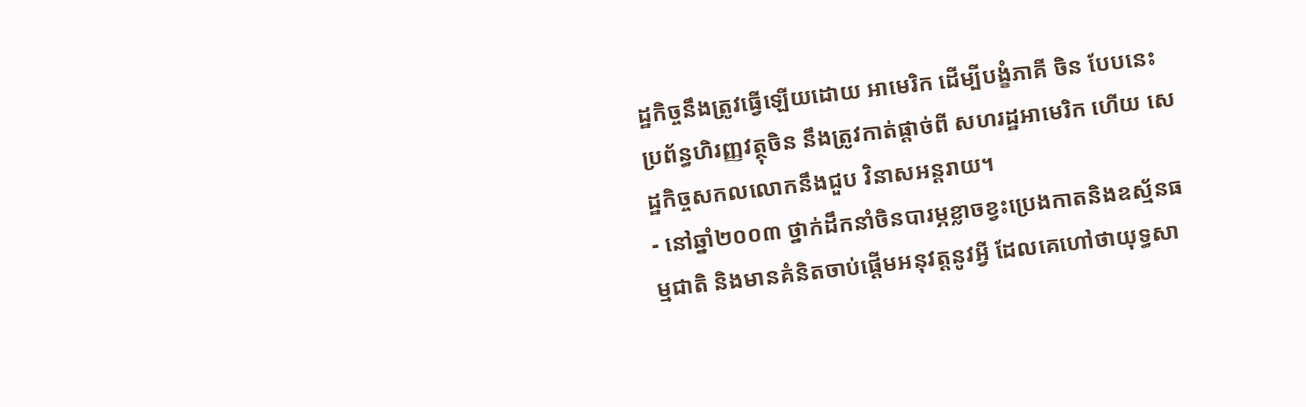ដ្ឋកិច្ចនឹងត្រូវធ្វើឡើយដោយ អាមេរិក ដើម្បីបង្ខំភាគី ចិន បែបនេះ ប្រព័ន្ធហិរញ្ញវត្ថុចិន នឹងត្រូវកាត់ផ្តាច់ពី សហរដ្ឋអាមេរិក ហើយ សេដ្ឋកិច្ចសកលលោកនឹងជួប វិនាសអន្តរាយ។
- នៅឆ្នាំ២០០៣ ថ្នាក់ដឹកនាំចិនបារម្ភខ្លាចខ្វះប្រេងកាតនិងឧស្ម័នធម្មជាតិ និងមានគំនិតចាប់ផ្តើមអនុវត្តនូវអ្វី ដែលគេហៅថាយុទ្ធសា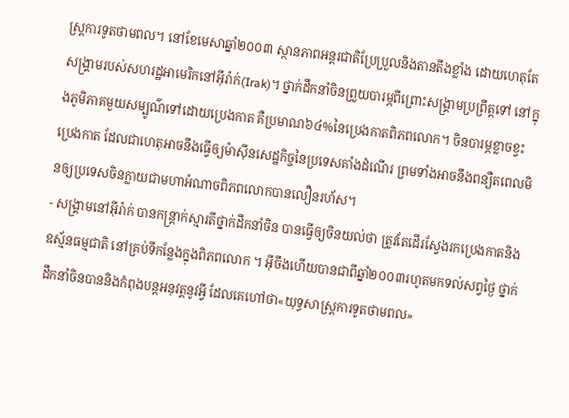ស្រ្តការទូតថាមពល។ នៅខែមេសាឆ្នាំ២០០៣ ស្ថានភាពអន្តរជាតិប្រែប្រួលនិងតានតឹងខ្លាំង ដោយហេតុតែ សង្គ្រាមរបស់សហរដ្ឋអាមេរិកនៅអ៊ីរ៉ាក់(Irak)។ ថ្នាក់ដឹកនាំចិនព្រួយបារម្ភពីព្រោះសង្គ្រាមប្រព្រឹត្តទៅ នៅក្នុងភូមិភាគមួយសម្បូណ៌ទៅដោយប្រេងកាត គឺប្រមាណ៦៤%នៃប្រេងកាតពិភពលោក។ ចិនបារម្ភខ្លាចខ្វះប្រេងកាត ដែលជាហេតុអាចនឹងធ្វើឲ្យម៉ាស៊ីនសេដ្ឋកិច្ចនៃប្រទេសគាំងដំណើរ ព្រមទាំងអាចនឹងពន្យឺតពេលមិនឲ្យប្រទេសចិនក្លាយជាមហាអំណាចពិភពលោកបានលឿនរហ័ស។
- សង្គ្រាមនៅអ៊ីរ៉ាក់ បានកន្ត្រាក់ស្មារតីថ្នាក់ដឹកនាំចិន បានធ្វើឲ្យចិនយល់ថា ត្រូវតែដើរស្វែងរកប្រេងកាតនិងឧស្ម័នធម្មជាតិ នៅគ្រប់ទីកន្លែងក្នុងពិភពលោក ។ អ៊ីចឹងហើយបានជាពីឆ្នាំ២០០៣រហូតមកទល់សព្វថ្ងៃ ថ្នាក់ដឹកនាំចិនបាននិងកំពុងបន្តអនុវត្តនូវអ្វី ដែលគេហៅថា«យុទ្ធសាស្រ្តការទូតថាមពល»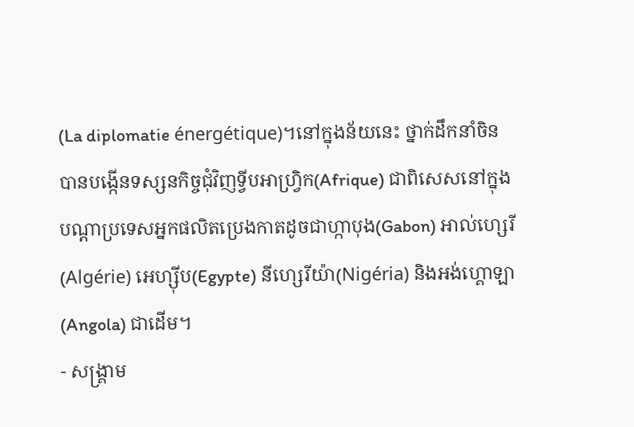(La diplomatie énergétique)។នៅក្នុងន័យនេះ ថ្នាក់ដឹកនាំចិនបានបង្កើនទស្សនកិច្ចជុំវិញទ្វីបអាហ្វ្រិក(Afrique) ជាពិសេសនៅក្នុងបណ្តាប្រទេសអ្នកផលិតប្រេងកាតដូចជាហ្កាបុង(Gabon) អាល់ហ្សេរី(Algérie) អេហ្ស៊ីប(Egypte) នីហ្សេរីយ៉ា(Nigéria) និងអង់ហ្គោឡា(Angola) ជាដើម។
- សង្គ្រាម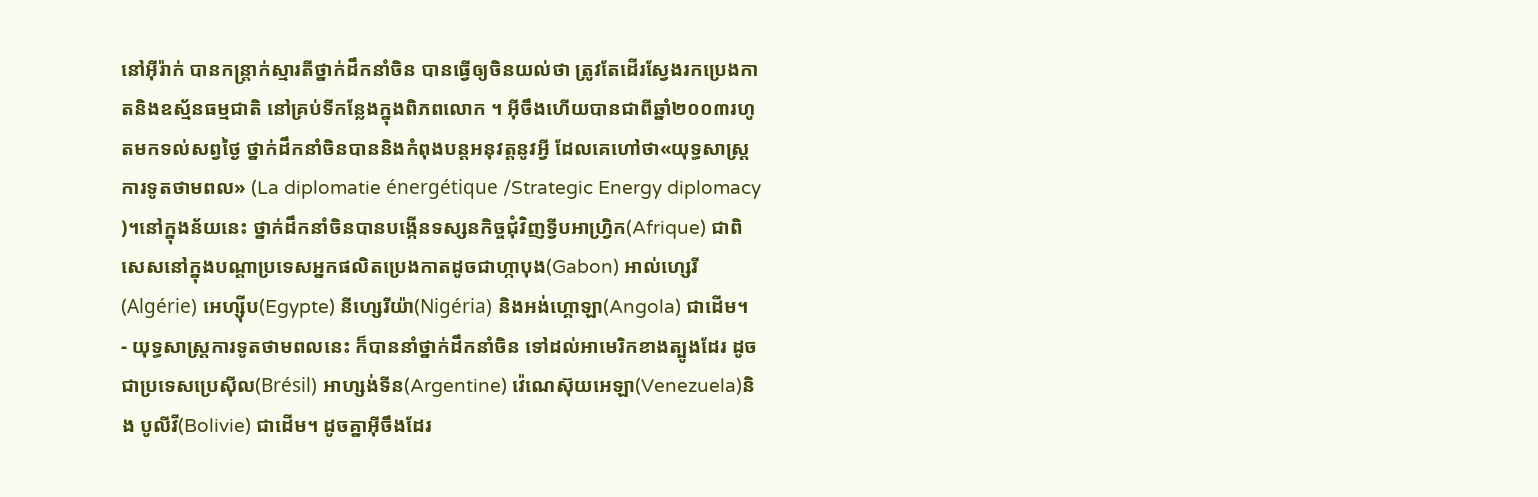នៅអ៊ីរ៉ាក់ បានកន្ត្រាក់ស្មារតីថ្នាក់ដឹកនាំចិន បានធ្វើឲ្យចិនយល់ថា ត្រូវតែដើរស្វែងរកប្រេងកាតនិងឧស្ម័នធម្មជាតិ នៅគ្រប់ទីកន្លែងក្នុងពិភពលោក ។ អ៊ីចឹងហើយបានជាពីឆ្នាំ២០០៣រហូតមកទល់សព្វថ្ងៃ ថ្នាក់ដឹកនាំចិនបាននិងកំពុងបន្តអនុវត្តនូវអ្វី ដែលគេហៅថា«យុទ្ធសាស្រ្តការទូតថាមពល» (La diplomatie énergétique /Strategic Energy diplomacy )។នៅក្នុងន័យនេះ ថ្នាក់ដឹកនាំចិនបានបង្កើនទស្សនកិច្ចជុំវិញទ្វីបអាហ្វ្រិក(Afrique) ជាពិសេសនៅក្នុងបណ្តាប្រទេសអ្នកផលិតប្រេងកាតដូចជាហ្កាបុង(Gabon) អាល់ហ្សេរី(Algérie) អេហ្ស៊ីប(Egypte) នីហ្សេរីយ៉ា(Nigéria) និងអង់ហ្គោឡា(Angola) ជាដើម។
- យុទ្ធសាស្ត្រការទូតថាមពលនេះ ក៏បាននាំថ្នាក់ដឹកនាំចិន ទៅដល់អាមេរិកខាងត្បូងដែរ ដូចជាប្រទេសប្រេស៊ីល(Brésil) អាហ្សង់ទីន(Argentine) វ៉េណេស៊ុយអេឡា(Venezuela)និង បូលីវី(Bolivie) ជាដើម។ ដូចគ្នាអ៊ីចឹងដែរ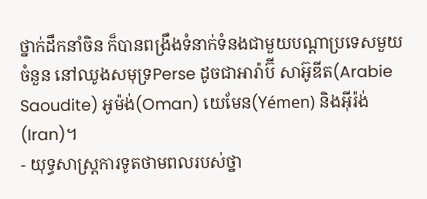ថ្នាក់ដឹកនាំចិន ក៏បានពង្រឹងទំនាក់ទំនងជាមួយបណ្តាប្រទេសមួយចំនួន នៅឈូងសមុទ្រPerse ដូចជាអារ៉ាប៊ី សាអ៊ូឌីត(Arabie Saoudite) អូម៉ង់(Oman) យេមែន(Yémen) និងអ៊ីរ៉ង់(Iran)។
- យុទ្ធសាស្ត្រការទូតថាមពលរបស់ថ្នា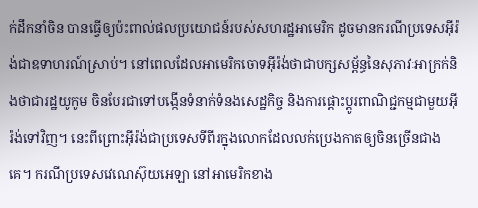ក់ដឹកនាំចិន បានធ្វើឲ្យប៉ះពាល់ផលប្រយោជន៍របស់សហរដ្ឋអាមេរិក ដូចមានករណីប្រទេសអ៊ីរ៉ង់ជាឧទាហរណ៍ស្រាប់។ នៅពេលដែលអាមេរិកចោទអ៊ីរ៉ង់ថាជាបក្សសម្ព័ន្ធនៃសុភាវៈអាក្រក់និងថាជារដ្ឋយូកូម ចិនបែរជាទៅបង្កើនទំនាក់ទំនងសេដ្ឋកិច្ច និងការផ្តោះប្តូរពាណិជ្ជកម្មជាមួយអ៊ីរ៉ង់ទៅវិញ។ នេះពីព្រោះអ៊ីរ៉ង់ជាប្រទេសទីពីរក្នុងលោកដែលលក់ប្រេងកាតឲ្យចិនច្រើនជាងគេ។ ករណីប្រទេសវេណេស៊ុយអេឡា នៅអាមេរិកខាង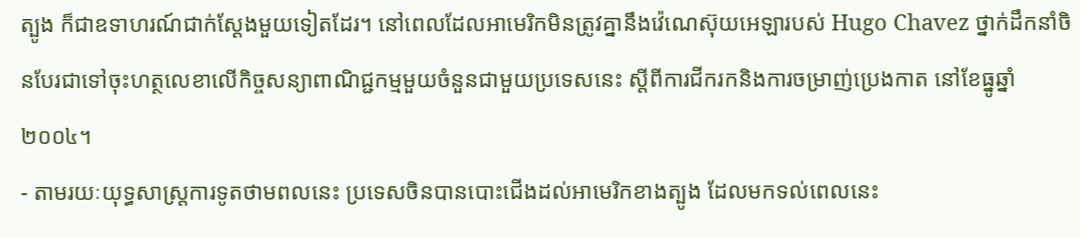ត្បូង ក៏ជាឧទាហរណ៍ជាក់ស្តែងមួយទៀតដែរ។ នៅពេលដែលអាមេរិកមិនត្រូវគ្នានឹងវ៉េណេស៊ុយអេឡារបស់ Hugo Chavez ថ្នាក់ដឹកនាំចិនបែរជាទៅចុះហត្ថលេខាលើកិច្ចសន្យាពាណិជ្ជកម្មមួយចំនួនជាមួយប្រទេសនេះ ស្តីពីការជីករកនិងការចម្រាញ់ប្រេងកាត នៅខែធ្នូឆ្នាំ២០០៤។
- តាមរយៈយុទ្ធសាស្ត្រការទូតថាមពលនេះ ប្រទេសចិនបានបោះជើងដល់អាមេរិកខាងត្បូង ដែលមកទល់ពេលនេះ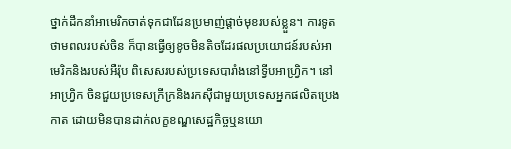ថ្នាក់ដឹកនាំអាមេរិកចាត់ទុកជាដែនប្រមាញ់ផ្តាច់មុខរបស់ខ្លួន។ ការទូតថាមពលរបស់ចិន ក៏បានធ្វើឲ្យខូចមិនតិចដែរផលប្រយោជន៍របស់អាមេរិកនិងរបស់អឺរ៉ុប ពិសេសរបស់ប្រទេសបារាំងនៅទ្វីបអាហ្វ្រិក។ នៅអាហ្វ្រិក ចិនជួយប្រទេសក្រីក្រនិងរកស៊ីជាមួយប្រទេសអ្នកផលិតប្រេងកាត ដោយមិនបានដាក់លក្ខខណ្ឌសេដ្ឋកិច្ចឬនយោ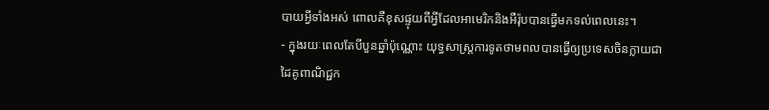បាយអ្វីទាំងអស់ ពោលគឺខុសផ្ទុយពីអ្វីដែលអាមេរិកនិងអឺរ៉ុបបានធ្វើមកទល់ពេលនេះ។
- ក្នុងរយៈពេលតែបីបួនឆ្នាំប៉ុណ្ណោះ យុទ្ធសាស្ត្រការទូតថាមពលបានធ្វើឲ្យប្រទេសចិនក្លាយជាដៃគូពាណិជ្ជក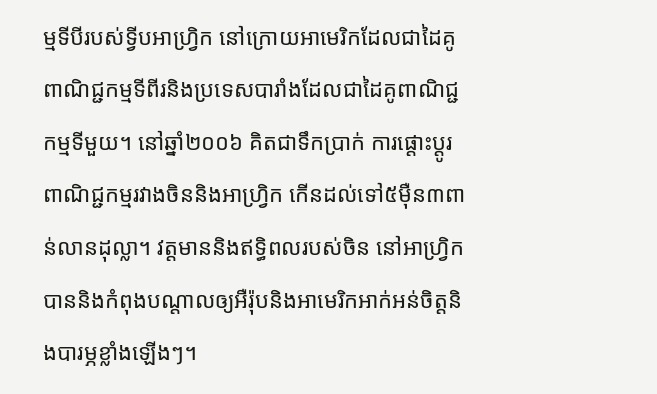ម្មទីបីរបស់ទ្វីបអាហ្វ្រិក នៅក្រោយអាមេរិកដែលជាដៃគូពាណិជ្ជកម្មទីពីរនិងប្រទេសបារាំងដែលជាដៃគូពាណិជ្ជកម្មទីមួយ។ នៅឆ្នាំ២០០៦ គិតជាទឹកប្រាក់ ការផ្តោះប្តូរពាណិជ្ជកម្មរវាងចិននិងអាហ្វ្រិក កើនដល់ទៅ៥ម៉ឺន៣ពាន់លានដុល្លា។ វត្តមាននិងឥទ្ធិពលរបស់ចិន នៅអាហ្វ្រិក បាននិងកំពុងបណ្តាលឲ្យអឺរ៉ុបនិងអាមេរិកអាក់អន់ចិត្តនិងបារម្ភខ្លាំងឡើងៗ។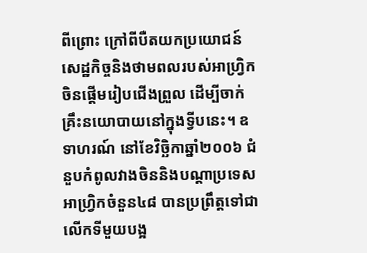ពីព្រោះ ក្រៅពីបឺតយកប្រយោជន៍សេដ្ឋកិច្ចនិងថាមពលរបស់អាហ្វ្រិក ចិនផ្តើមរៀបជើងព្រួល ដើម្បីចាក់គ្រឹះនយោបាយនៅក្នុងទ្វីបនេះ។ ឧទាហរណ៍ នៅខែវិច្ឆិកាឆ្នាំ២០០៦ ជំនួបកំពូលវាងចិននិងបណ្តាប្រទេសអាហ្វ្រិកចំនួន៤៨ បានប្រព្រឹត្តទៅជាលើកទីមួយបង្អ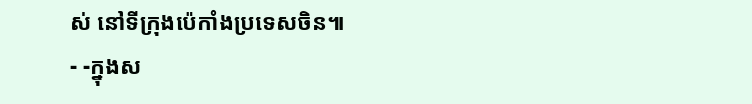ស់ នៅទីក្រុងប៉េកាំងប្រទេសចិន៕
- -ក្នុងស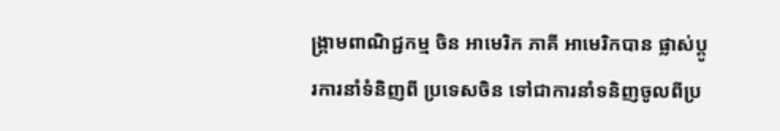ង្រ្គាមពាណិជ្ជកម្ម ចិន អាមេរិក ភាគី អាមេរិកបាន ផ្លាស់ប្តូរការនាំទំនិញពី ប្រទេសចិន ទៅជាការនាំទនិញចូលពីប្រ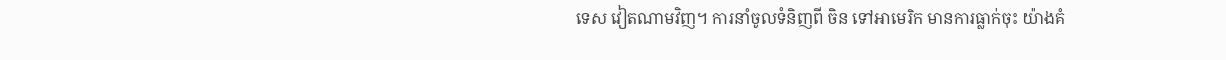ទេស វៀតណាមវិញ។ ការនាំចូលទំនិញពី ចិន ទៅអាមេរិក មានការធ្លាក់ចុះ យ៉ាងគំ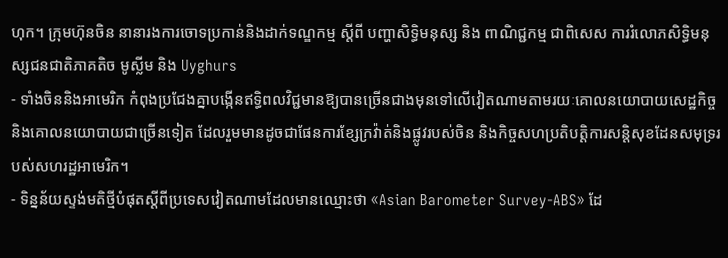ហុក។ ក្រុមហ៊ុនចិន នានារងការចោទប្រកាន់និងដាក់ទណ្ឌកម្ម ស្តីពី បញ្ហាសិទ្ធិមនុស្ស និង ពាណិជ្ជកម្ម ជាពិសេស ការរំលោភសិទ្ធិមនុស្សជនជាតិភាគតិច មូស្លីម និង Uyghurs
- ទាំងចិននិងអាមេរិក កំពុងប្រជែងគ្នាបង្កើនឥទ្ធិពលវិជ្ជមានឱ្យបានច្រើនជាងមុនទៅលើវៀតណាមតាមរយៈគោលនយោបាយសេដ្ឋកិច្ច និងគោលនយោបាយជាច្រើនទៀត ដែលរួមមានដូចជាផែនការខ្សែក្រវ៉ាត់និងផ្លូវរបស់ចិន និងកិច្ចសហប្រតិបត្តិការសន្តិសុខដែនសមុទ្ររបស់សហរដ្ឋអាមេរិក។
- ទិន្នន័យស្ទង់មតិថ្មីបំផុតស្តីពីប្រទេសវៀតណាមដែលមានឈ្មោះថា «Asian Barometer Survey-ABS» ដែ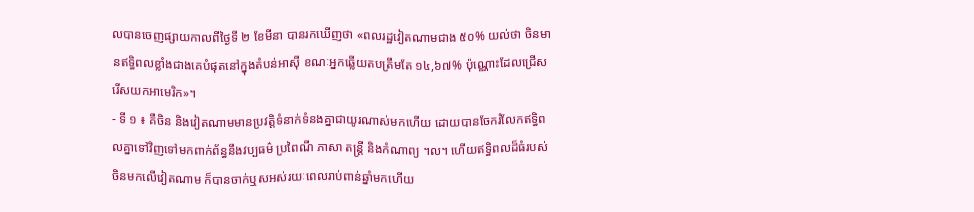លបានចេញផ្សាយកាលពីថ្ងៃទី ២ ខែមីនា បានរកឃើញថា «ពលរដ្ឋវៀតណាមជាង ៥០% យល់ថា ចិនមានឥទ្ធិពលខ្លាំងជាងគេបំផុតនៅក្នុងតំបន់អាស៊ី ខណៈអ្នកឆ្លើយតបត្រឹមតែ ១៤,៦៧% ប៉ុណ្ណោះដែលជ្រើសរើសយកអាមេរិក»។
- ទី ១ ៖ គឺចិន និងវៀតណាមមានប្រវត្តិទំនាក់ទំនងគ្នាជាយូរណាស់មកហើយ ដោយបានចែករំលែកឥទ្ធិពលគ្នាទៅវិញទៅមកពាក់ព័ន្ធនឹងវប្បធម៌ ប្រពៃណី ភាសា តន្ត្រី និងកំណាព្យ ។ល។ ហើយឥទ្ធិពលដ៏ធំរបស់ចិនមកលើវៀតណាម ក៏បានចាក់ឬសអស់រយៈពេលរាប់ពាន់ឆ្នាំមកហើយ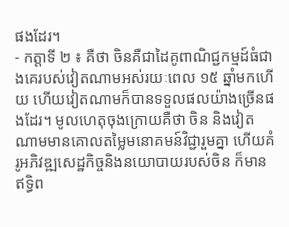ផងដែរ។
- កត្តាទី ២ ៖ គឺថា ចិនគឺជាដៃគូពាណិជ្ជកម្មដ៍ធំជាងគេរបស់វៀតណាមអស់រយៈពេល ១៥ ឆ្នាំមកហើយ ហើយវៀតណាមក៏បានទទួលផលយ៉ាងច្រើនផងដែរ។ មូលហេតុចុងក្រោយគឺថា ចិន និងវៀតណាមមានគោលតម្លៃមនោគមន៍វិជ្ជារួមគ្នា ហើយគំរូអភិវឌ្ឍសេដ្ឋកិច្ចនិងនយោបាយរបស់ចិន ក៏មានឥទ្ធិព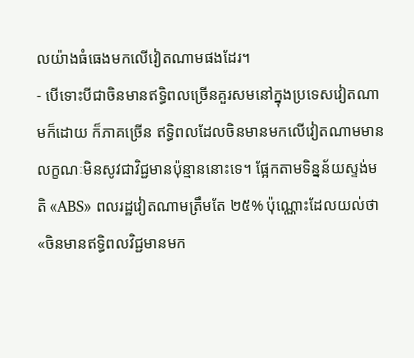លយ៉ាងធំធេងមកលើវៀតណាមផងដែរ។
- បើទោះបីជាចិនមានឥទ្ធិពលច្រើនគួរសមនៅក្នុងប្រទេសវៀតណាមក៏ដោយ ក៏ភាគច្រើន ឥទ្ធិពលដែលចិនមានមកលើវៀតណាមមានលក្ខណៈមិនសូវជាវិជ្ជមានប៉ុន្មាននោះទេ។ ផ្អែកតាមទិន្នន័យស្ទង់មតិ «ABS» ពលរដ្ឋវៀតណាមត្រឹមតែ ២៥% ប៉ុណ្ណោះដែលយល់ថា «ចិនមានឥទ្ធិពលវិជ្ជមានមក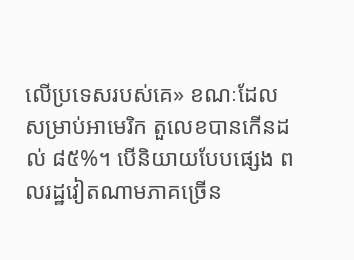លើប្រទេសរបស់គេ» ខណៈដែលសម្រាប់អាមេរិក តួលេខបានកើនដល់ ៨៥%។ បើនិយាយបែបផ្សេង ពលរដ្ឋវៀតណាមភាគច្រើន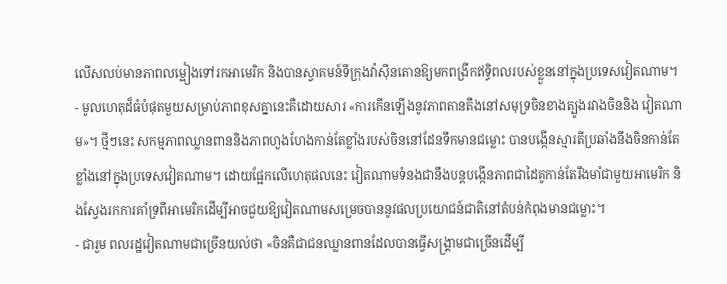លើសលប់មានភាពលម្អៀងទៅរកអាមេរិក និងបានស្វាគមន៍ទីក្រុងវ៉ាស៊ីនតោនឱ្យមកពង្រីកឥទ្ធិពលរបស់ខ្លួននៅក្នុងប្រទេសវៀតណាម។
- មូលហេតុដ៏ធំបំផុតមួយសម្រាប់ភាពខុសគ្នានេះគឺដោយសារ «ការកើនឡើងនូវភាពតានតឹងនៅសមុទ្រចិនខាងត្បូងរវាងចិននិង វៀតណាម»។ ថ្មីៗនេះ សកម្មភាពឈ្លានពាននិងភាពហួងហែងកាន់តែខ្លាំងរបស់ចិននៅដែនទឹកមានជម្លោះ បានបង្កើនស្មារតីប្រឆាំងនឹងចិនកាន់តែខ្លាំងនៅក្នុងប្រទេសវៀតណាម។ ដោយផ្អែកលើហេតុផលនេះ វៀតណាមទំនងជានឹងបន្តបង្កើនភាពជាដៃគូកាន់តែរឹងមាំជាមួយអាមេរិក និងស្វែងរកការគាំទ្រពីអាមេរិកដើម្បីអាចជួយឱ្យវៀតណាមសម្រេចបាននូវផលប្រយោជន៍ជាតិនៅតំបន់កំពុងមានជម្លោះ។
- ជារួម ពលរដ្ឋវៀតណាមជាច្រើនយល់ថា «ចិនគឺជាជនឈ្លានពានដែលបានធ្វើសង្គ្រាមជាច្រើនដើម្បី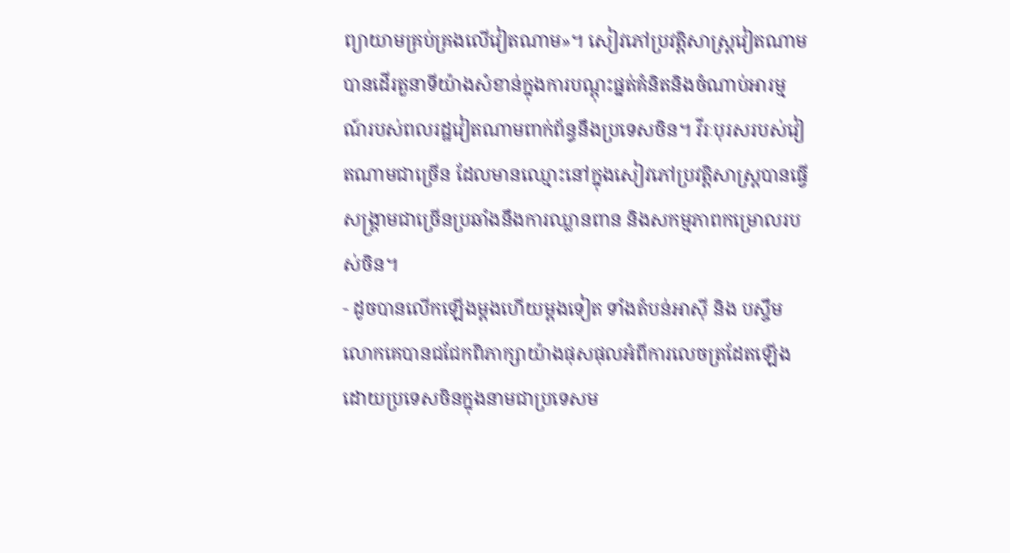ព្យាយាមគ្រប់គ្រងលើវៀតណាម»។ សៀវភៅប្រវត្តិសាស្ត្រវៀតណាមបានដើរតួនាទីយ៉ាងសំខាន់ក្នុងការបណ្តុះផ្នត់គំនិតនិងចំណាប់អារម្មណ៍របស់ពលរដ្ឋវៀតណាមពាក់ព័ន្ធនឹងប្រទេសចិន។ វីរៈបុរសរបស់វៀតណាមជាច្រើន ដែលមានឈ្មោះនៅក្នុងសៀវភៅប្រវត្តិសាស្ត្របានធ្វើសង្គ្រាមជាច្រើនប្រឆាំងនឹងការឈ្លានពាន និងសកម្មភាពកម្រោលរបស់ចិន។
- ដូចបានលើកឡើងម្តងហើយម្តងទៀត ទាំងតំបន់អាស៊ី និង បស្ចឹមលោកគេបានជជែកពិភាក្សាយ៉ាងផុសផុលអំពីការលេចត្រដែតឡើងដោយប្រទេសចិនក្នុងនាមជាប្រទេសម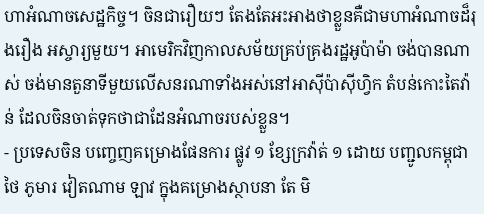ហាអំណាចសេដ្ឋកិច្ច។ ចិនជារឿយៗ តែងតែអះអាងថាខ្លួនគឺជាមហាអំណាចដ៏រុងរឿង អស្ចារ្យមួយ។ អាមេរិកវិញកាលសម័យគ្រប់គ្រងរដ្ឋអូប៉ាម៉ា ចង់បានណាស់ ចង់មានតួនាទីមួយលើសនរណាទាំងអស់នៅអាស៊ីប៉ាស៊ីហ្វិក តំបន់កោះតៃវ៉ាន់ ដែលចិនចាត់ទុកថាជាដែនអំណាចរបស់ខ្លួន។
- ប្រទេសចិន បញ្ចេញគម្រោងផែនការ ផ្លូវ ១ ខ្សែក្រវ៉ាត់ ១ ដោយ បញ្ជូលកម្ពុជា ថៃ ភូមារ វៀតណាម ឡាវ ក្នុងគម្រោងស្ថាបនា តែ មិ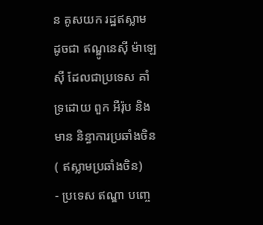ន គូសយក រដ្ឋឥស្លាម ដូចជា ឥណ្ឌូនេស៊ី ម៉ាឡេស៊ី ដែលជាប្រទេស គាំទ្រដោយ ពួក អឺរ៉ុប និងមាន និន្ធាការប្រឆាំងចិន ( ឥស្លាមប្រឆាំងចិន)
- ប្រទេស ឥណ្ឌា បញ្ចេ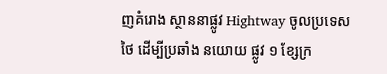ញគំរោង ស្ថាននាផ្លូវ Hightway ចូលប្រទេស ថៃ ដើម្បីប្រឆាំង នយោយ ផ្លូវ ១ ខ្សែក្រ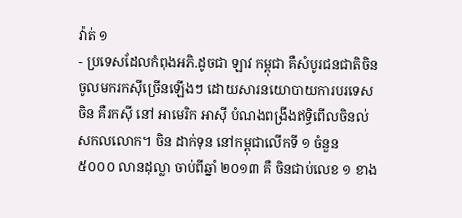វ៉ាត់ ១
- ប្រទេសដែលកំពុងអភិ.ដូចជា ឡាវ កម្ពុជា គឺសំបូរជនជាតិចិន ចូលមករកស៊ីច្រើនឡើងៗ ដោយសារនយោបាយការបរទេសចិន គឺរកស៊ី នៅ អាមេរិក អាស៊ី បំណងពង្រីងឥទ្ធិពើលចិនល់សកលលោក។ ចិន ដាក់ទុន នៅកម្ពុជាលើកទី ១ ចំនួន ៥០០០ លានដុល្លា ចាប់ពីឆ្នាំ ២០១៣ គឺ ចិនជាប់លេខ ១ ខាង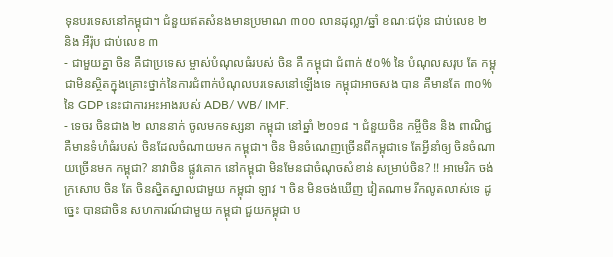ទុនបរទេសនៅកម្ពុជា។ ជំនួយឥតសំនងមានប្រមាណ ៣០០ លានដុល្លា/ឆ្នាំ ខណៈជប៉ុន ជាប់លេខ ២ និង អឺរ៉ុប ជាប់លេខ ៣
- ជាមួយគ្នា ចិន គឺជាប្រទេស ម្ចាស់បំណុលធំរបស់ ចិន គឺ កម្ពុជា ជំពាក់ ៥០% នៃ បំណុលសរុប តែ កម្ពុជាមិនស្ថិតក្នុងគ្រោះថ្នាក់នៃការជំពាក់បំណុលបរទេសនៅឡើងទេ កម្ពុជាអាចសង បាន គឺមានតែ ៣០% នៃ GDP នេះជាការអះអាងរបស់ ADB/ WB/ IMF.
- ទេចរ ចិនជាង ២ លាននាក់ ចូលមកទស្សនា កម្ពុជា នៅឆ្នាំ ២០១៨ ។ ជំនួយចិន កម្ចីចិន និង ពាណិជ្ជ គឺមានទំហំធំរបស់ ចិនដែលចំណាយមក កម្ពុជា។ ចិន មិនចំណេញច្រើនពីកម្ពុជាទេ តែអ្វីនាំឲ្យ ចិនចំណាយច្រើនមក កម្ពុជា? នាវាចិន ផ្លូវគោក នៅកម្ពុជា មិនមែនជាចំណុចសំខាន់ សម្រាប់ចិន? !! អាមេរិក ចង់ក្រសោប ចិន តែ ចិនស្និតស្នាលជាមួយ កម្ពុជា ឡាវ ។ ចិន មិនចង់ឃើញ វៀតណាម រីកលូតលាស់ទេ ដូច្នេះ បានជាចិន សហការណ៍ជាមួយ កម្ពុជា ជួយកម្ពុជា ប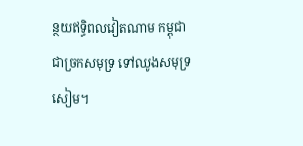ន្ថយឥទ្ធិពលវៀតណាម កម្ពុជាជាច្រកសមុទ្រ ទៅឈូងសមុទ្រ សៀម។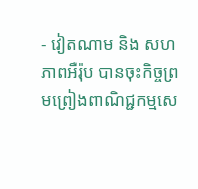- វៀតណាម និង សហភាពអឺរ៉ុប បានចុះកិច្ចព្រមព្រៀងពាណិជ្ជកម្មសេ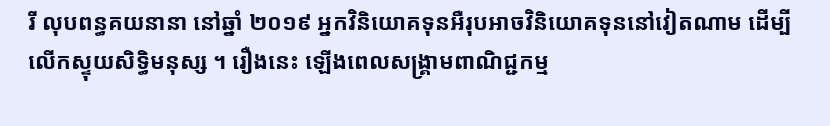រី លុបពន្ធគយនានា នៅឆ្នាំ ២០១៩ អ្នកវិនិយោគទុនអឺរុបអាចវិនិយោគទុននៅវៀតណាម ដើម្បីលើកស្ទុយសិទ្ធិមនុស្ស ។ រឿងនេះ ឡើងពេលសង្រ្គាមពាណិជ្ជកម្ម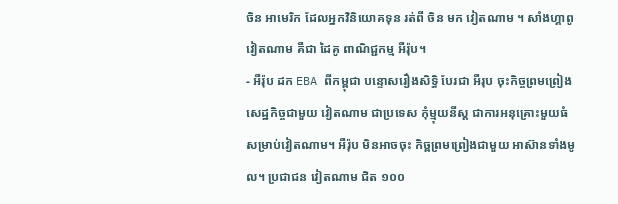ចិន អាមេរិក ដែលអ្នកវិនិយោគទុន រត់ពី ចិន មក វៀតណាម ។ សាំងហ្គាពូ វៀតណាម គឺជា ដៃគូ ពាណិជ្ជកម្ម អឺរ៉ុប។
- អឺរ៉ុប ដក EBA ពីកម្ពុជា បន្ទោសរឿងសិទ្ធិ បែរជា អឺរុប ចុះកិច្ចព្រមព្រៀងសេដ្ឋកិច្ចជាមួយ វៀតណាម ជាប្រទេស កុំម្មុយនីស្ត ជាការអនុគ្រោះមួយធំសម្រាប់វៀតណាម។ អឺរ៉ុប មិនអាចចុះ កិច្ពព្រមព្រៀងជាមួយ អាស៊ានទាំងមូល។ ប្រជាជន វៀតណាម ជិត ១០០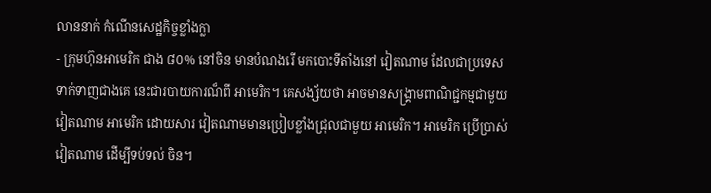លាននាក់ កំណើនសេដ្ឋកិច្ចខ្លាំងក្លា
- ក្រុមហ៊ុនអាមេរិក ជាង ៨០% នៅចិន មានបំណងរើ មកបោះទីតាំងនៅ វៀតណាម ដែលជាប្រទេសទាក់ទាញជាងគេ នេះជារបាយការណ៏ពី អាមេរិក។ គេសង្ស័យថា អាចមានសង្រ្គាមពាណិជ្ជកម្មជាមួយ វៀតណាម អាមេរិក ដោយសារ វៀតណាមមានប្រៀបខ្លាំងជ្រុលជាមួយ អាមេរិក។ អាមេរិក ប្រើប្រាស់ វៀតណាម ដើម្បីទប់ទល់ ចិន។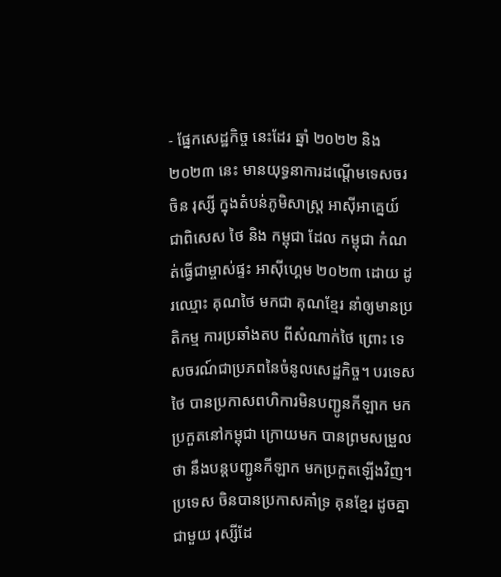- ផ្នែកសេដ្ឋកិច្ច នេះដែរ ឆ្នាំ ២០២២ និង ២០២៣ នេះ មានយុទ្ធនាការដណ្តើមទេសចរ ចិន រុស្សី ក្នុងតំបន់ភូមិសាស្រ្ត អាស៊ីអាគ្នេយ៍ ជាពិសេស ថៃ និង កម្ពុជា ដែល កម្ពុជា កំណត់ធ្វើជាម្ចាស់ផ្ទះ អាស៊ីហ្គេម ២០២៣ ដោយ ដូរឈ្មោះ គុណថៃ មកជា គុណខ្មែរ នាំឲ្យមានប្រតិកម្ម ការប្រឆាំងតប ពីសំណាក់ថៃ ព្រោះ ទេសចរណ៍ជាប្រភពនៃចំនូលសេដ្ឋកិច្ច។ បរទេសថៃ បានប្រកាសពហិការមិនបញ្ជូនកីឡាក មកប្រកួតនៅកម្ពុជា ក្រោយមក បានព្រមសម្រួល ថា នឹងបន្តបញ្ជូនកីឡាក មកប្រកួតឡើងវិញ។ ប្រទេស ចិនបានប្រកាសគាំទ្រ គុនខ្មែរ ដូចគ្នាជាមួយ រុស្សីដែ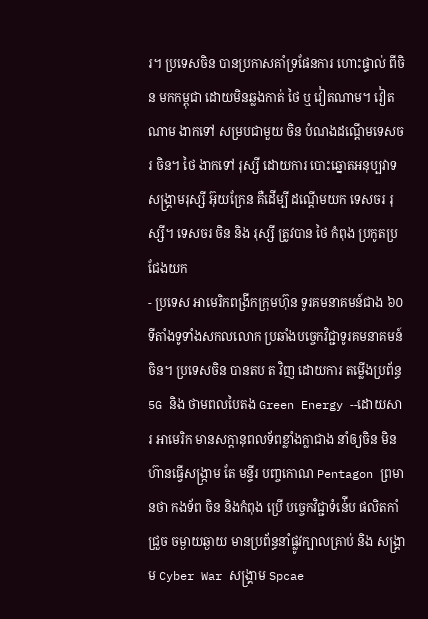រ។ ប្រទេសចិន បានប្រកាសគាំទ្រផែនការ ហោះផ្ទាល់ ពីចិន មកកម្ពុជា ដោយមិនឆ្លងកាត់ ថៃ ឬ វៀតណាម។ វៀតណាម ងាកទៅ សម្របជាមួយ ចិន បំណងដណ្តើមទេសចរ ចិន។ ថៃ ងាកទៅ រុស្សី ដោយការ បោះឆ្នោតអនុប្បវាទ សង្រ្គាមរុស្សី អ៊ុយក្រែន គឺដើម្បី ដណ្តើមយក ទេសចរ រុស្សី។ ទេសចរ ចិន និង រុស្សី ត្រូវបាន ថៃ កំពុង ប្រកូតប្រជែងយក
- ប្រទេស អាមេរិកពង្រីកក្រុមហ៊ុន ទូរគមនាគមន៍ជាង ៦០ ទីតាំងទូទាំងសកលលោក ប្រឆាំងបច្ចេកវិជ្ជាទូរគមនាគមន៍ចិន។ ប្រទេសចិន បានតប ត វិញ ដោយការ តម្លើងប្រព័ន្ធ 5G និង ថាមពលបៃតង Green Energy --ដោយសារ អាមេរិក មានសក្តានុពលទ័ពខ្លាំងក្លាជាង នាំឲ្យចិន មិនហ៊ានធ្វើសង្រ្កាម តែ មន្ទីរ បញ្ចកោណ Pentagon ព្រមានថា កងទ័ព ចិន និងកំពុង ប្រើ បច្ចេកវិជ្ជាទំន់ើប ផលិតកាំជ្រួច ចម្ងាយឆ្ងាយ មានប្រព័ន្ធនាំផ្លូវក្បាលគ្រាប់ និង សង្រ្គាម Cyber War សង្រ្គាម Spcae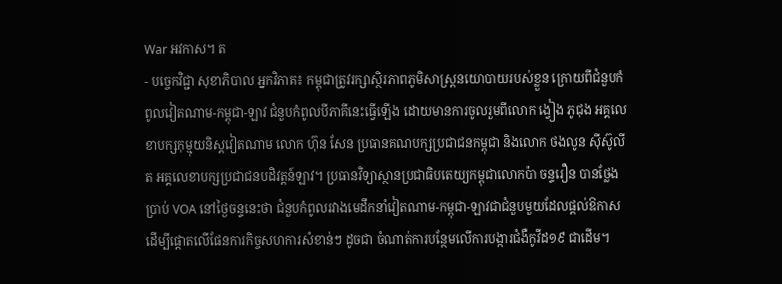War អវកាស។ ត
- បច្ចេកវិជ្ជា សុខាភិបាល អ្នកវិភាគ៖ កម្ពុជាត្រូវរក្សាស្ថិរភាពភូមិសាស្ត្រនយោបាយរបស់ខ្លួន ក្រោយពីជំនួបកំពូលវៀតណាម-កម្ពុជា-ឡាវ ជំនួបកំពូលបីភាគីនេះធ្វើឡើង ដោយមានការចូលរួមពីលោក ង្វៀង ភូជុង អគ្គលេខាបក្សកុម្មុយនិស្តវៀតណាម លោក ហ៊ុន សែន ប្រធានគណបក្សប្រជាជនកម្ពុជា និងលោក ថងលូន ស៊ីស៊ូលីត អគ្គលេខាបក្សប្រជាជនបដិវត្តន៍ឡាវ។ ប្រធានវិទ្យាស្ថានប្រជាធិបតេយ្យកម្ពុជាលោកប៉ា ចន្ទរឿន បានថ្លែងប្រាប់ VOA នៅថ្ងៃចន្ទនេះថា ជំនួបកំពូលរវាងមេដឹកនាំវៀតណាម-កម្ពុជា-ឡាវជាជំនួបមួយដែលផ្តល់ឱកាសដើម្បីផ្តោតលើផែនការកិច្ចសហការសំខាន់ៗ ដូចជា ចំណាត់ការបន្ថែមលើការបង្ការជំងឺកូវីដ១៩ ជាដើម។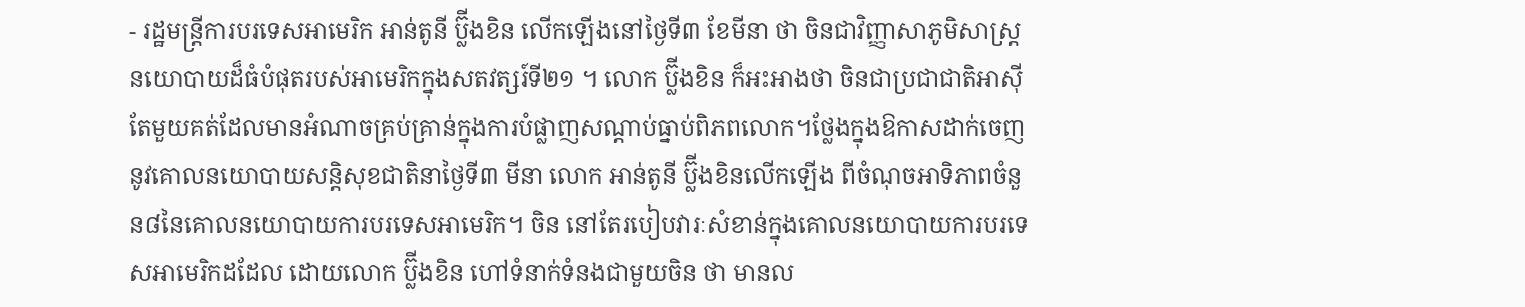- រដ្ឋមន្ត្រីការបរទេសអាមេរិក អាន់តូនី ប្ល៊ីងខិន លើកឡើងនៅថ្ងៃទី៣ ខែមីនា ថា ចិនជាវិញ្ញាសាភូមិសាស្ត្រនយោបាយដ៏ធំបំផុតរបស់អាមេរិកក្នុងសតវត្សរ៍ទី២១ ។ លោក ប្ល៊ីងខិន ក៏អះអាងថា ចិនជាប្រជាជាតិអាស៊ីតែមួយគត់ដែលមានអំណាចគ្រប់គ្រាន់ក្នុងការបំផ្លាញសណ្តាប់ធ្នាប់ពិភពលោក។ថ្លែងក្នុងឱកាសដាក់ចេញនូវគោលនយោបាយសន្តិសុខជាតិនាថ្ងៃទី៣ មីនា លោក អាន់តូនី ប្ល៊ីងខិនលើកឡើង ពីចំណុចអាទិភាពចំនួន៨នៃគោលនយោបាយការបរទេសអាមេរិក។ ចិន នៅតែរបៀបវារៈសំខាន់ក្នុងគោលនយោបាយការបរទេសអាមេរិកដដែល ដោយលោក ប្ល៊ីងខិន ហៅទំនាក់ទំនងជាមួយចិន ថា មានល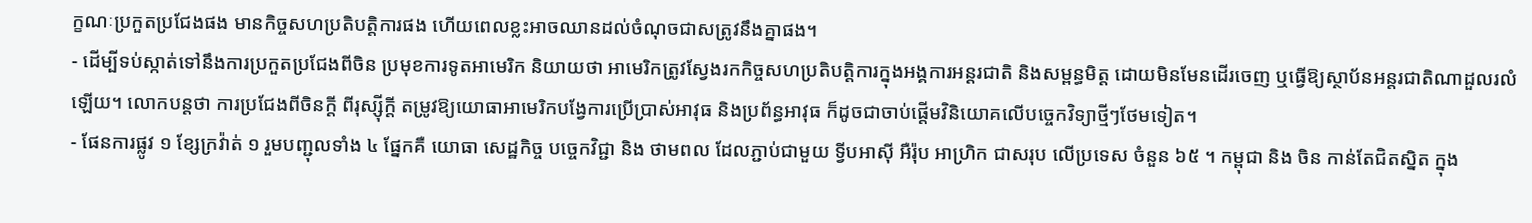ក្ខណៈប្រកួតប្រជែងផង មានកិច្ចសហប្រតិបត្តិការផង ហើយពេលខ្លះអាចឈានដល់ចំណុចជាសត្រូវនឹងគ្នាផង។
- ដើម្បីទប់ស្កាត់ទៅនឹងការប្រកួតប្រជែងពីចិន ប្រមុខការទូតអាមេរិក និយាយថា អាមេរិកត្រូវស្វែងរកកិច្ចសហប្រតិបត្តិការក្នុងអង្គការអន្តរជាតិ និងសម្ពន្ធមិត្ត ដោយមិនមែនដើរចេញ ឬធ្វើឱ្យស្ថាប័នអន្តរជាតិណាដួលរលំឡើយ។ លោកបន្តថា ការប្រជែងពីចិនក្ដី ពីរុស្ស៊ីក្ដី តម្រូវឱ្យយោធាអាមេរិកបង្វែការប្រើប្រាស់អាវុធ និងប្រព័ន្ធអាវុធ ក៏ដូចជាចាប់ផ្តើមវិនិយោគលើបច្ចេកវិទ្យាថ្មីៗថែមទៀត។
- ផែនការផ្លូវ ១ ខ្សែក្រវ៉ាត់ ១ រួមបញ្ជុលទាំង ៤ ផ្នែកគឺ យោធា សេដ្ឋកិច្ច បច្ចេកវិជ្ជា និង ថាមពល ដែលភ្ជាប់ជាមួយ ទ្វីបអាស៊ី អឺរ៉ុប អាហ្រិក ជាសរុប លើប្រទេស ចំនួន ៦៥ ។ កម្ពុជា និង ចិន កាន់តែជិតស្និត ក្នុង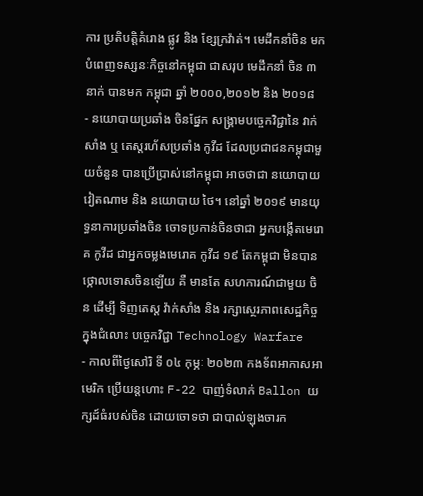ការ ប្រតិបត្តិគំរោង ផ្លូវ និង ខ្សែក្រវ៉ាត់។ មេដឹកនាំចិន មកបំពេញទស្សនៈកិច្ចនៅកម្ពុជា ជាសរុប មេដឹកនាំ ចិន ៣ នាក់ បានមក កម្ពុជា ឆ្នាំ ២០០០,២០១២ និង ២០១៨
- នយោបាយប្រឆាំង ចិនផ្នែក សង្រ្គាមបច្ចេកវិជ្ជានៃ វាក់សាំង ឬ តេស្តរហ័សប្រឆាំង កូវីដ ដែលប្រជាជនកម្ពុជាមួយចំនួន បានប្រើប្រាស់នៅកម្ពុជា អាចថាជា នយោបាយវៀតណាម និង នយោបាយ ថៃ។ នៅឆ្នាំ ២០១៩ មានយុទ្ធនាការប្រឆាំងចិន ចោទប្រកាន់ចិនថាជា អ្នកបង្កើតមេរោគ កូវីដ ជាអ្នកចម្លងមេរោគ កូវីដ ១៩ តែកម្ពុជា មិនបានថ្កោលទោសចិនឡើយ គឺ មានតែ សហការណ៍ជាមួយ ចិន ដើម្បី ទិញតេស្ត វ៉ាក់សាំង និង រក្សាស្ថេរភាពសេដ្ឋកិច្ចក្នុងជំលោះ បច្ចេកវិជ្ជា Technology Warfare
- កាលពីថ្ងៃសៅរិ ទី ០៤ កុម្ភៈ ២០២៣ កងទ័ពអាកាសអាមេរិក ប្រើយន្តហោះ F-22 បាញ់ទំលាក់ Ballon យក្សដ៍ធំរបស់ចិន ដោយចោទថា ជាបាល់ឡុងចារក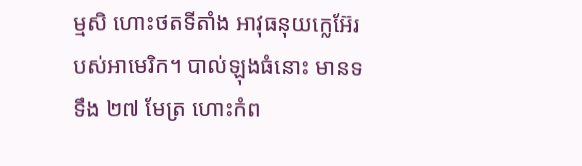ម្មសិ ហោះថតទីតាំង អាវុធនុយក្លេអ៊ែរបស់អាមេរិក។ បាល់ឡុងធំនោះ មានទទឹង ២៧ មែត្រ ហោះកំព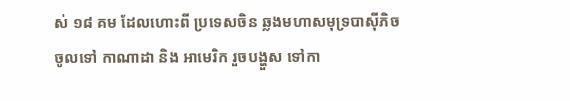ស់ ១៨ គម ដែលហោះពី ប្រទេសចិន ឆ្លងមហាសមុទ្របាស៊ីភិច ចូលទៅ កាណាដា និង អាមេរិក រួចបង្ហួស ទៅកា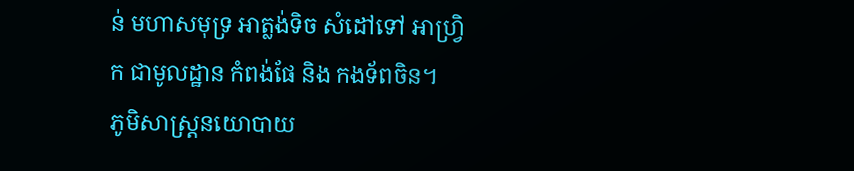ន់ មហាសមុទ្រ អាត្លង់ទិច សំដៅទៅ អាហ្រិ្វក ជាមូលដ្ឋាន កំពង់ផែ និង កងទ័ពចិន។
ភូមិសាស្រ្តនយោបាយ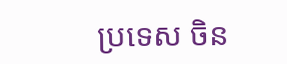ប្រទេស ចិន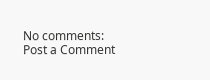No comments:
Post a Comment